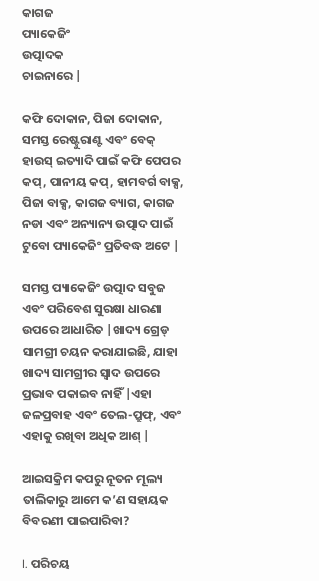କାଗଜ
ପ୍ୟାକେଜିଂ
ଉତ୍ପାଦକ
ଚାଇନାରେ |

କଫି ଦୋକାନ, ପିଜା ଦୋକାନ, ସମସ୍ତ ରେଷ୍ଟୁରାଣ୍ଟ ଏବଂ ବେକ୍ ହାଉସ୍ ଇତ୍ୟାଦି ପାଇଁ କଫି ପେପର କପ୍, ପାନୀୟ କପ୍, ହାମବର୍ଗ ବାକ୍ସ, ପିଜା ବାକ୍ସ, କାଗଜ ବ୍ୟାଗ, କାଗଜ ନଡା ଏବଂ ଅନ୍ୟାନ୍ୟ ଉତ୍ପାଦ ପାଇଁ ଟୁବୋ ପ୍ୟାକେଜିଂ ପ୍ରତିବଦ୍ଧ ଅଟେ |

ସମସ୍ତ ପ୍ୟାକେଜିଂ ଉତ୍ପାଦ ସବୁଜ ଏବଂ ପରିବେଶ ସୁରକ୍ଷା ଧାରଣା ଉପରେ ଆଧାରିତ |ଖାଦ୍ୟ ଗ୍ରେଡ୍ ସାମଗ୍ରୀ ଚୟନ କରାଯାଇଛି, ଯାହା ଖାଦ୍ୟ ସାମଗ୍ରୀର ସ୍ୱାଦ ଉପରେ ପ୍ରଭାବ ପକାଇବ ନାହିଁ |ଏହା ଜଳପ୍ରବାହ ଏବଂ ତେଲ-ପ୍ରୁଫ୍, ଏବଂ ଏହାକୁ ରଖିବା ଅଧିକ ଆଶ୍ |

ଆଇସକ୍ରିମ କପରୁ ନୂତନ ମୂଲ୍ୟ ତାଲିକାରୁ ଆମେ କ’ଣ ସହାୟକ ବିବରଣୀ ପାଇପାରିବା?

I. ପରିଚୟ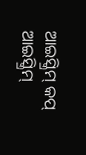ଆଇସ୍କ୍ରିମ୍ କପ୍ ଆଇସ୍କ୍ରିମ୍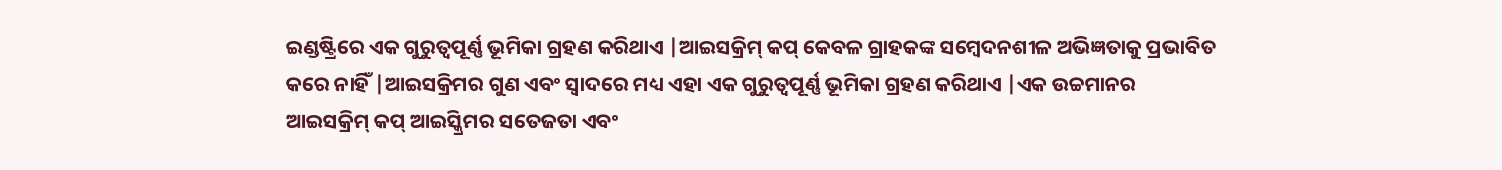ଇଣ୍ଡଷ୍ଟ୍ରିରେ ଏକ ଗୁରୁତ୍ୱପୂର୍ଣ୍ଣ ଭୂମିକା ଗ୍ରହଣ କରିଥାଏ |ଆଇସକ୍ରିମ୍ କପ୍ କେବଳ ଗ୍ରାହକଙ୍କ ସମ୍ବେଦନଶୀଳ ଅଭିଜ୍ଞତାକୁ ପ୍ରଭାବିତ କରେ ନାହିଁ |ଆଇସକ୍ରିମର ଗୁଣ ଏବଂ ସ୍ୱାଦରେ ମଧ୍ୟ ଏହା ଏକ ଗୁରୁତ୍ୱପୂର୍ଣ୍ଣ ଭୂମିକା ଗ୍ରହଣ କରିଥାଏ |ଏକ ଉଚ୍ଚମାନର ଆଇସକ୍ରିମ୍ କପ୍ ଆଇସ୍କ୍ରିମର ସତେଜତା ଏବଂ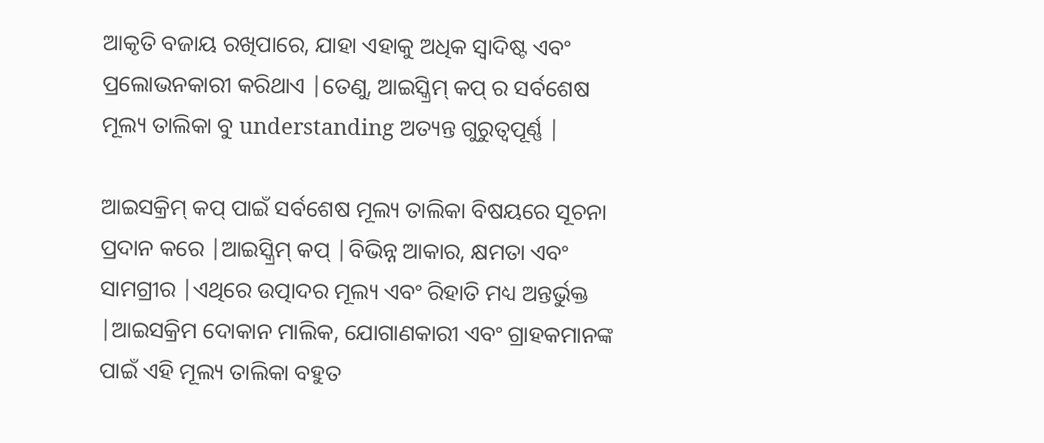ଆକୃତି ବଜାୟ ରଖିପାରେ, ଯାହା ଏହାକୁ ଅଧିକ ସ୍ୱାଦିଷ୍ଟ ଏବଂ ପ୍ରଲୋଭନକାରୀ କରିଥାଏ |ତେଣୁ, ଆଇସ୍କ୍ରିମ୍ କପ୍ ର ସର୍ବଶେଷ ମୂଲ୍ୟ ତାଲିକା ବୁ understanding ଅତ୍ୟନ୍ତ ଗୁରୁତ୍ୱପୂର୍ଣ୍ଣ |

ଆଇସକ୍ରିମ୍ କପ୍ ପାଇଁ ସର୍ବଶେଷ ମୂଲ୍ୟ ତାଲିକା ବିଷୟରେ ସୂଚନା ପ୍ରଦାନ କରେ |ଆଇସ୍କ୍ରିମ୍ କପ୍ |ବିଭିନ୍ନ ଆକାର, କ୍ଷମତା ଏବଂ ସାମଗ୍ରୀର |ଏଥିରେ ଉତ୍ପାଦର ମୂଲ୍ୟ ଏବଂ ରିହାତି ମଧ୍ୟ ଅନ୍ତର୍ଭୁକ୍ତ |ଆଇସକ୍ରିମ ଦୋକାନ ମାଲିକ, ଯୋଗାଣକାରୀ ଏବଂ ଗ୍ରାହକମାନଙ୍କ ପାଇଁ ଏହି ମୂଲ୍ୟ ତାଲିକା ବହୁତ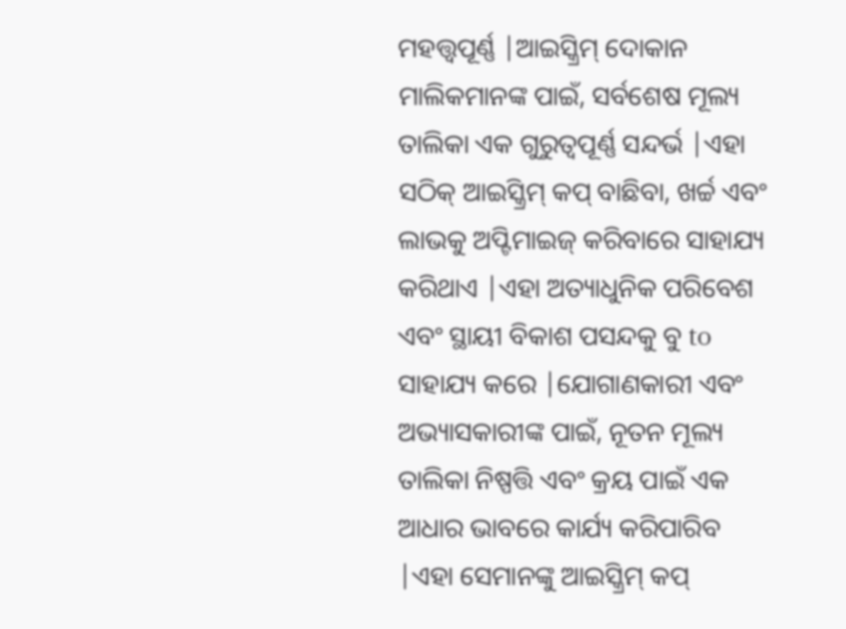ମହତ୍ତ୍ୱପୂର୍ଣ୍ଣ |ଆଇସ୍କ୍ରିମ୍ ଦୋକାନ ମାଲିକମାନଙ୍କ ପାଇଁ, ସର୍ବଶେଷ ମୂଲ୍ୟ ତାଲିକା ଏକ ଗୁରୁତ୍ୱପୂର୍ଣ୍ଣ ସନ୍ଦର୍ଭ |ଏହା ସଠିକ୍ ଆଇସ୍କ୍ରିମ୍ କପ୍ ବାଛିବା, ଖର୍ଚ୍ଚ ଏବଂ ଲାଭକୁ ଅପ୍ଟିମାଇଜ୍ କରିବାରେ ସାହାଯ୍ୟ କରିଥାଏ |ଏହା ଅତ୍ୟାଧୁନିକ ପରିବେଶ ଏବଂ ସ୍ଥାୟୀ ବିକାଶ ପସନ୍ଦକୁ ବୁ to ସାହାଯ୍ୟ କରେ |ଯୋଗାଣକାରୀ ଏବଂ ଅଭ୍ୟାସକାରୀଙ୍କ ପାଇଁ, ନୂତନ ମୂଲ୍ୟ ତାଲିକା ନିଷ୍ପତ୍ତି ଏବଂ କ୍ରୟ ପାଇଁ ଏକ ଆଧାର ଭାବରେ କାର୍ଯ୍ୟ କରିପାରିବ |ଏହା ସେମାନଙ୍କୁ ଆଇସ୍କ୍ରିମ୍ କପ୍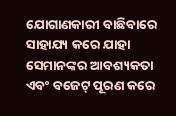ଯୋଗାଣକାରୀ ବାଛିବାରେ ସାହାଯ୍ୟ କରେ ଯାହା ସେମାନଙ୍କର ଆବଶ୍ୟକତା ଏବଂ ବଜେଟ୍ ପୂରଣ କରେ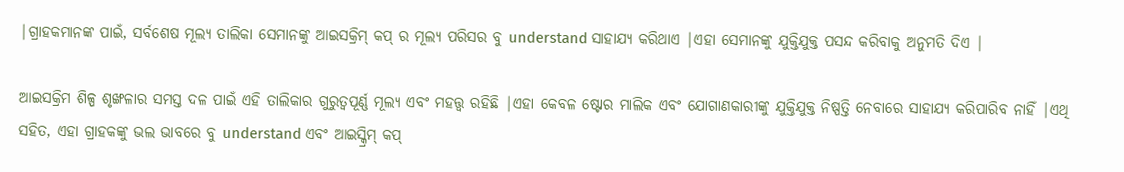|ଗ୍ରାହକମାନଙ୍କ ପାଇଁ, ସର୍ବଶେଷ ମୂଲ୍ୟ ତାଲିକା ସେମାନଙ୍କୁ ଆଇସକ୍ରିମ୍ କପ୍ ର ମୂଲ୍ୟ ପରିସର ବୁ understand ସାହାଯ୍ୟ କରିଥାଏ |ଏହା ସେମାନଙ୍କୁ ଯୁକ୍ତିଯୁକ୍ତ ପସନ୍ଦ କରିବାକୁ ଅନୁମତି ଦିଏ |

ଆଇସକ୍ରିମ ଶିଳ୍ପ ଶୃଙ୍ଖଳାର ସମସ୍ତ ଦଳ ପାଇଁ ଏହି ତାଲିକାର ଗୁରୁତ୍ୱପୂର୍ଣ୍ଣ ମୂଲ୍ୟ ଏବଂ ମହତ୍ତ୍ୱ ରହିଛି |ଏହା କେବଳ ଷ୍ଟୋର ମାଲିକ ଏବଂ ଯୋଗାଣକାରୀଙ୍କୁ ଯୁକ୍ତିଯୁକ୍ତ ନିଷ୍ପତ୍ତି ନେବାରେ ସାହାଯ୍ୟ କରିପାରିବ ନାହିଁ |ଏଥି ସହିତ, ଏହା ଗ୍ରାହକଙ୍କୁ ଭଲ ଭାବରେ ବୁ understand ଏବଂ ଆଇସ୍କ୍ରିମ୍ କପ୍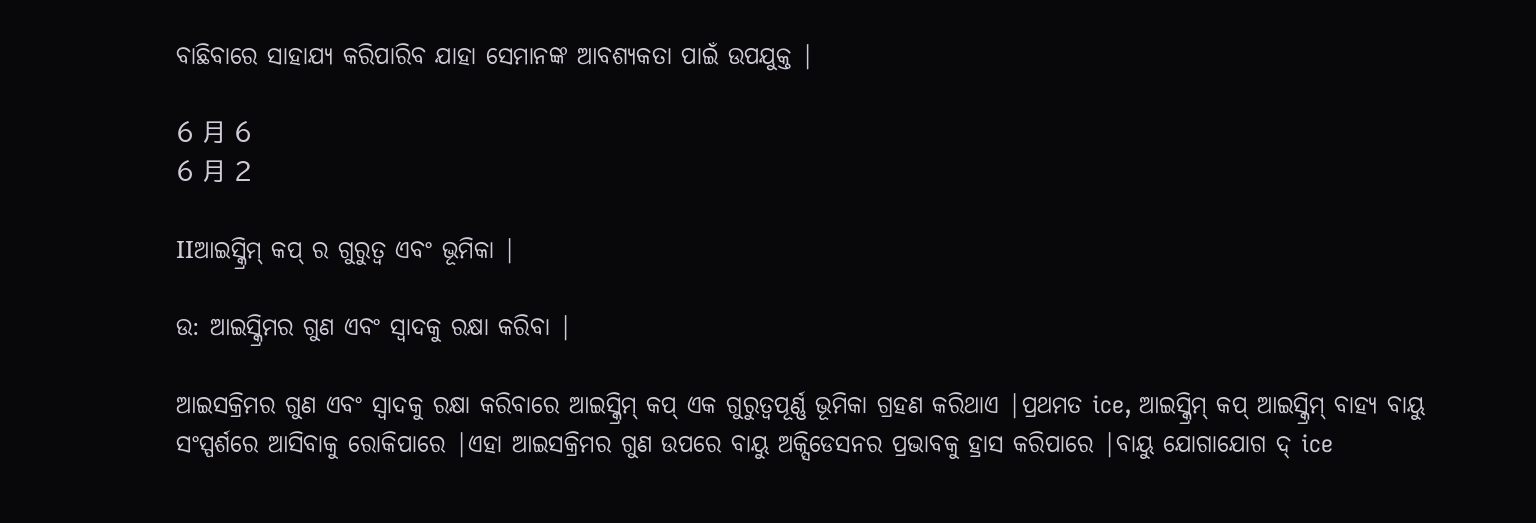ବାଛିବାରେ ସାହାଯ୍ୟ କରିପାରିବ ଯାହା ସେମାନଙ୍କ ଆବଶ୍ୟକତା ପାଇଁ ଉପଯୁକ୍ତ |

6 月 6
6 月 2

IIଆଇସ୍କ୍ରିମ୍ କପ୍ ର ଗୁରୁତ୍ୱ ଏବଂ ଭୂମିକା |

ଉ: ଆଇସ୍କ୍ରିମର ଗୁଣ ଏବଂ ସ୍ୱାଦକୁ ରକ୍ଷା କରିବା |

ଆଇସକ୍ରିମର ଗୁଣ ଏବଂ ସ୍ୱାଦକୁ ରକ୍ଷା କରିବାରେ ଆଇସ୍କ୍ରିମ୍ କପ୍ ଏକ ଗୁରୁତ୍ୱପୂର୍ଣ୍ଣ ଭୂମିକା ଗ୍ରହଣ କରିଥାଏ |ପ୍ରଥମତ ice, ଆଇସ୍କ୍ରିମ୍ କପ୍ ଆଇସ୍କ୍ରିମ୍ ବାହ୍ୟ ବାୟୁ ସଂସ୍ପର୍ଶରେ ଆସିବାକୁ ରୋକିପାରେ |ଏହା ଆଇସକ୍ରିମର ଗୁଣ ଉପରେ ବାୟୁ ଅକ୍ସିଡେସନର ପ୍ରଭାବକୁ ହ୍ରାସ କରିପାରେ |ବାୟୁ ଯୋଗାଯୋଗ ଦ୍ ice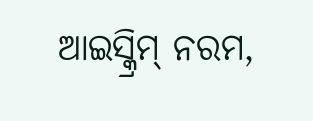ଆଇସ୍କ୍ରିମ୍ ନରମ,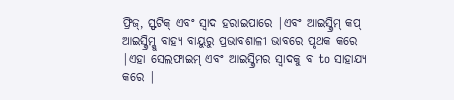ଫ୍ରିଜ୍, ସ୍ଫଟିକ୍ ଏବଂ ସ୍ବାଦ ହରାଇପାରେ |ଏବଂ ଆଇସ୍କ୍ରିମ୍ କପ୍ ଆଇସ୍କ୍ରିମ୍କୁ ବାହ୍ୟ ବାୟୁରୁ ପ୍ରଭାବଶାଳୀ ଭାବରେ ପୃଥକ କରେ |ଏହା ସେଲଫାଇମ୍ ଏବଂ ଆଇସ୍କ୍ରିମର ସ୍ୱାଦକୁ ବ to ସାହାଯ୍ୟ କରେ |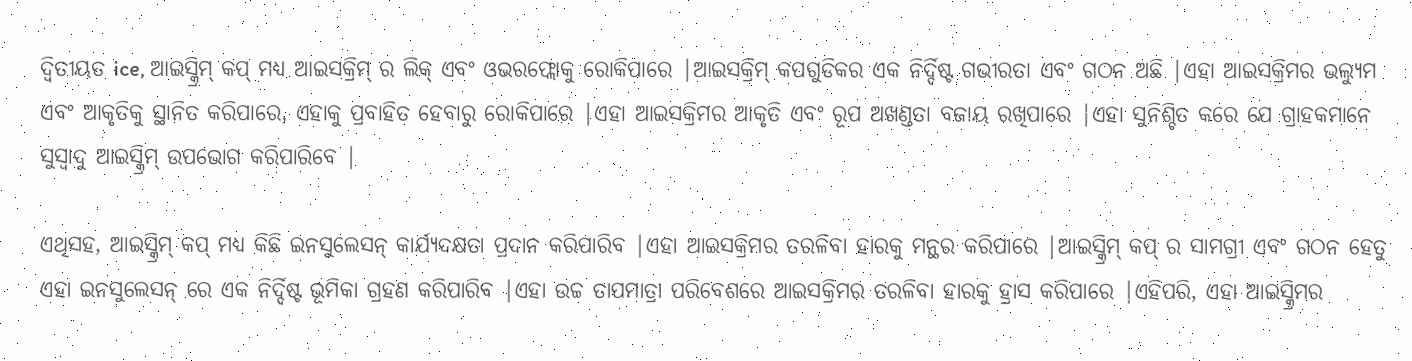ଦ୍ୱିତୀୟତ ice, ଆଇସ୍କ୍ରିମ୍ କପ୍ ମଧ୍ୟ ଆଇସକ୍ରିମ୍ ର ଲିକ୍ ଏବଂ ଓଭରଫ୍ଲୋକୁ ରୋକିପାରେ |ଆଇସକ୍ରିମ୍ କପଗୁଡିକର ଏକ ନିର୍ଦ୍ଦିଷ୍ଟ ଗଭୀରତା ଏବଂ ଗଠନ ଅଛି |ଏହା ଆଇସକ୍ରିମର ଭଲ୍ୟୁମ ଏବଂ ଆକୃତିକୁ ସ୍ଥାନିତ କରିପାରେ, ଏହାକୁ ପ୍ରବାହିତ ହେବାରୁ ରୋକିପାରେ |ଏହା ଆଇସକ୍ରିମର ଆକୃତି ଏବଂ ରୂପ ଅଖଣ୍ଡତା ବଜାୟ ରଖିପାରେ |ଏହା ସୁନିଶ୍ଚିତ କରେ ଯେ ଗ୍ରାହକମାନେ ସୁସ୍ୱାଦୁ ଆଇସ୍କ୍ରିମ୍ ଉପଭୋଗ କରିପାରିବେ |

ଏଥିସହ, ଆଇସ୍କ୍ରିମ୍ କପ୍ ମଧ୍ୟ କିଛି ଇନସୁଲେସନ୍ କାର୍ଯ୍ୟଦକ୍ଷତା ପ୍ରଦାନ କରିପାରିବ |ଏହା ଆଇସକ୍ରିମର ତରଳିବା ହାରକୁ ମନ୍ଥର କରିପାରେ |ଆଇସ୍କ୍ରିମ୍ କପ୍ ର ସାମଗ୍ରୀ ଏବଂ ଗଠନ ହେତୁ ଏହା ଇନସୁଲେସନ୍ ରେ ଏକ ନିର୍ଦ୍ଦିଷ୍ଟ ଭୂମିକା ଗ୍ରହଣ କରିପାରିବ |ଏହା ଉଚ୍ଚ ତାପମାତ୍ରା ପରିବେଶରେ ଆଇସକ୍ରିମର ତରଳିବା ହାରକୁ ହ୍ରାସ କରିପାରେ |ଏହିପରି, ଏହା ଆଇସ୍କ୍ରିମର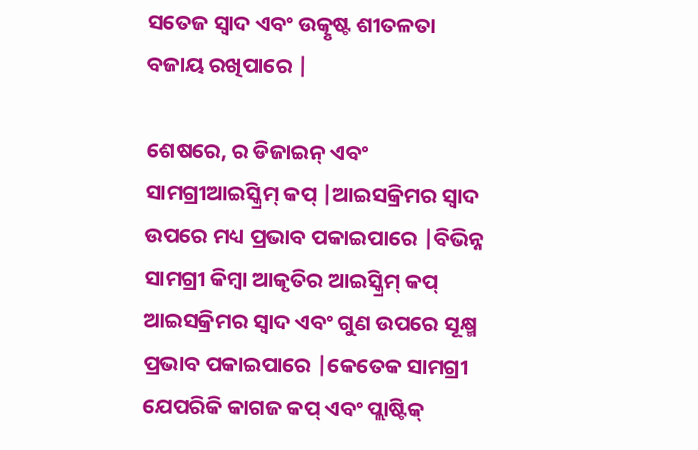ସତେଜ ସ୍ୱାଦ ଏବଂ ଉତ୍କୃଷ୍ଟ ଶୀତଳତା ବଜାୟ ରଖିପାରେ |

ଶେଷରେ, ର ଡିଜାଇନ୍ ଏବଂ ସାମଗ୍ରୀଆଇସ୍କ୍ରିମ୍ କପ୍ |ଆଇସକ୍ରିମର ସ୍ୱାଦ ଉପରେ ମଧ୍ୟ ପ୍ରଭାବ ପକାଇପାରେ |ବିଭିନ୍ନ ସାମଗ୍ରୀ କିମ୍ବା ଆକୃତିର ଆଇସ୍କ୍ରିମ୍ କପ୍ ଆଇସକ୍ରିମର ସ୍ୱାଦ ଏବଂ ଗୁଣ ଉପରେ ସୂକ୍ଷ୍ମ ପ୍ରଭାବ ପକାଇପାରେ |କେତେକ ସାମଗ୍ରୀ ଯେପରିକି କାଗଜ କପ୍ ଏବଂ ପ୍ଲାଷ୍ଟିକ୍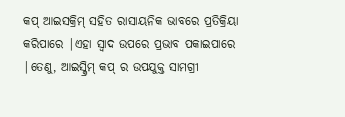କପ୍ ଆଇସକ୍ରିମ୍ ସହିତ ରାସାୟନିକ ଭାବରେ ପ୍ରତିକ୍ରିୟା କରିପାରେ |ଏହା ସ୍ୱାଦ ଉପରେ ପ୍ରଭାବ ପକାଇପାରେ |ତେଣୁ, ଆଇସ୍କ୍ରିମ୍ କପ୍ ର ଉପଯୁକ୍ତ ସାମଗ୍ରୀ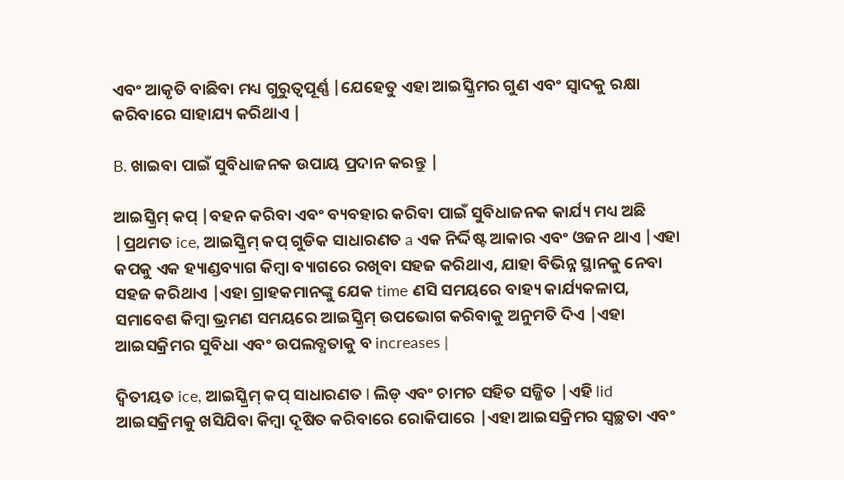ଏବଂ ଆକୃତି ବାଛିବା ମଧ୍ୟ ଗୁରୁତ୍ୱପୂର୍ଣ୍ଣ |ଯେହେତୁ ଏହା ଆଇସ୍କ୍ରିମର ଗୁଣ ଏବଂ ସ୍ୱାଦକୁ ରକ୍ଷା କରିବାରେ ସାହାଯ୍ୟ କରିଥାଏ |

B. ଖାଇବା ପାଇଁ ସୁବିଧାଜନକ ଉପାୟ ପ୍ରଦାନ କରନ୍ତୁ |

ଆଇସ୍କ୍ରିମ୍ କପ୍ |ବହନ କରିବା ଏବଂ ବ୍ୟବହାର କରିବା ପାଇଁ ସୁବିଧାଜନକ କାର୍ଯ୍ୟ ମଧ୍ୟ ଅଛି |ପ୍ରଥମତ ice, ଆଇସ୍କ୍ରିମ୍ କପ୍ ଗୁଡିକ ସାଧାରଣତ a ଏକ ନିର୍ଦ୍ଦିଷ୍ଟ ଆକାର ଏବଂ ଓଜନ ଥାଏ |ଏହା କପକୁ ଏକ ହ୍ୟାଣ୍ଡବ୍ୟାଗ କିମ୍ବା ବ୍ୟାଗରେ ରଖିବା ସହଜ କରିଥାଏ, ଯାହା ବିଭିନ୍ନ ସ୍ଥାନକୁ ନେବା ସହଜ କରିଥାଏ |ଏହା ଗ୍ରାହକମାନଙ୍କୁ ଯେକ time ଣସି ସମୟରେ ବାହ୍ୟ କାର୍ଯ୍ୟକଳାପ, ସମାବେଶ କିମ୍ବା ଭ୍ରମଣ ସମୟରେ ଆଇସ୍କ୍ରିମ୍ ଉପଭୋଗ କରିବାକୁ ଅନୁମତି ଦିଏ |ଏହା ଆଇସକ୍ରିମର ସୁବିଧା ଏବଂ ଉପଲବ୍ଧତାକୁ ବ increases |

ଦ୍ୱିତୀୟତ ice, ଆଇସ୍କ୍ରିମ୍ କପ୍ ସାଧାରଣତ l ଲିଡ୍ ଏବଂ ଚାମଚ ସହିତ ସଜ୍ଜିତ |ଏହି lid ଆଇସକ୍ରିମକୁ ଖସିଯିବା କିମ୍ବା ଦୂଷିତ କରିବାରେ ରୋକିପାରେ |ଏହା ଆଇସକ୍ରିମର ସ୍ୱଚ୍ଛତା ଏବଂ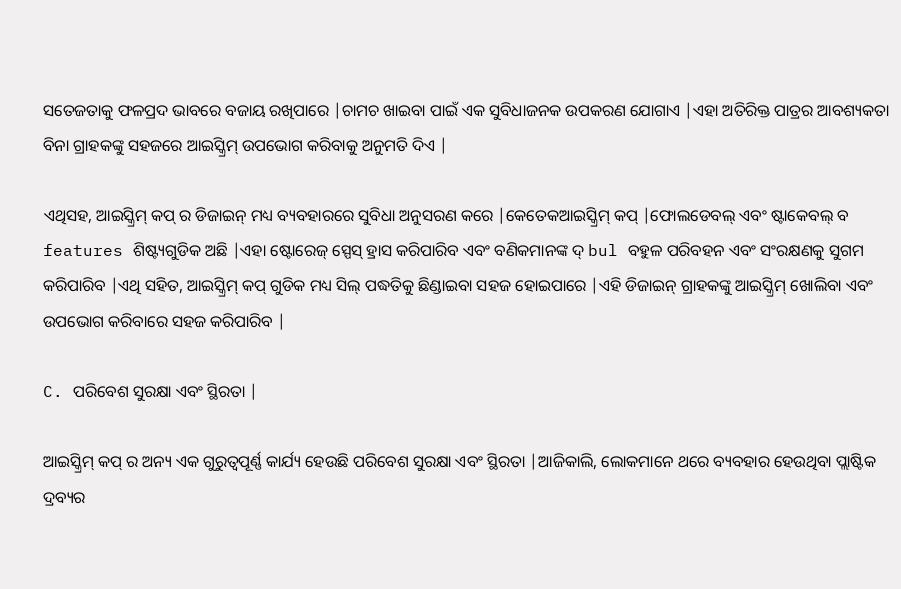ସତେଜତାକୁ ଫଳପ୍ରଦ ଭାବରେ ବଜାୟ ରଖିପାରେ |ଚାମଚ ଖାଇବା ପାଇଁ ଏକ ସୁବିଧାଜନକ ଉପକରଣ ଯୋଗାଏ |ଏହା ଅତିରିକ୍ତ ପାତ୍ରର ଆବଶ୍ୟକତା ବିନା ଗ୍ରାହକଙ୍କୁ ସହଜରେ ଆଇସ୍କ୍ରିମ୍ ଉପଭୋଗ କରିବାକୁ ଅନୁମତି ଦିଏ |

ଏଥିସହ, ଆଇସ୍କ୍ରିମ୍ କପ୍ ର ଡିଜାଇନ୍ ମଧ୍ୟ ବ୍ୟବହାରରେ ସୁବିଧା ଅନୁସରଣ କରେ |କେତେକଆଇସ୍କ୍ରିମ୍ କପ୍ |ଫୋଲଡେବଲ୍ ଏବଂ ଷ୍ଟାକେବଲ୍ ବ features ଶିଷ୍ଟ୍ୟଗୁଡିକ ଅଛି |ଏହା ଷ୍ଟୋରେଜ୍ ସ୍ପେସ୍ ହ୍ରାସ କରିପାରିବ ଏବଂ ବଣିକମାନଙ୍କ ଦ୍ bul ବହୁଳ ପରିବହନ ଏବଂ ସଂରକ୍ଷଣକୁ ସୁଗମ କରିପାରିବ |ଏଥି ସହିତ, ଆଇସ୍କ୍ରିମ୍ କପ୍ ଗୁଡିକ ମଧ୍ୟ ସିଲ୍ ପଦ୍ଧତିକୁ ଛିଣ୍ଡାଇବା ସହଜ ହୋଇପାରେ |ଏହି ଡିଜାଇନ୍ ଗ୍ରାହକଙ୍କୁ ଆଇସ୍କ୍ରିମ୍ ଖୋଲିବା ଏବଂ ଉପଭୋଗ କରିବାରେ ସହଜ କରିପାରିବ |

C. ପରିବେଶ ସୁରକ୍ଷା ଏବଂ ସ୍ଥିରତା |

ଆଇସ୍କ୍ରିମ୍ କପ୍ ର ଅନ୍ୟ ଏକ ଗୁରୁତ୍ୱପୂର୍ଣ୍ଣ କାର୍ଯ୍ୟ ହେଉଛି ପରିବେଶ ସୁରକ୍ଷା ଏବଂ ସ୍ଥିରତା |ଆଜିକାଲି, ଲୋକମାନେ ଥରେ ବ୍ୟବହାର ହେଉଥିବା ପ୍ଲାଷ୍ଟିକ ଦ୍ରବ୍ୟର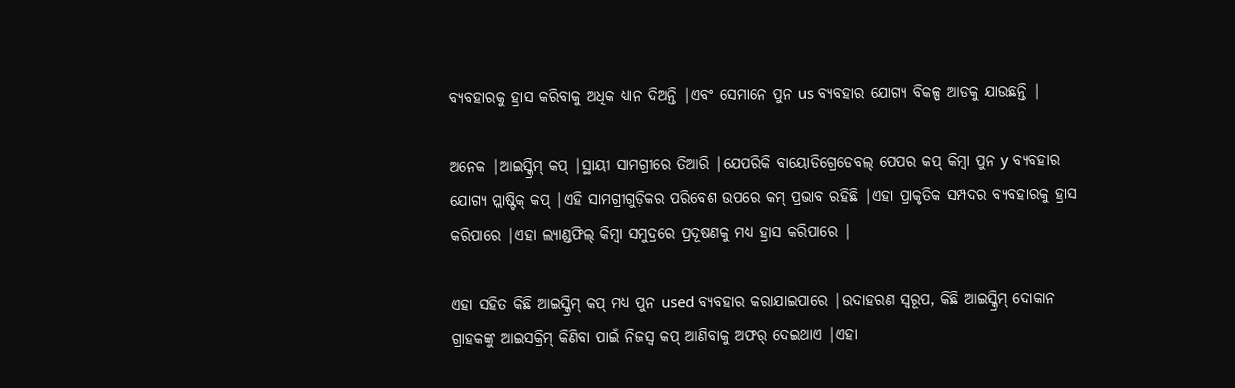ବ୍ୟବହାରକୁ ହ୍ରାସ କରିବାକୁ ଅଧିକ ଧ୍ୟାନ ଦିଅନ୍ତି |ଏବଂ ସେମାନେ ପୁନ us ବ୍ୟବହାର ଯୋଗ୍ୟ ବିକଳ୍ପ ଆଡକୁ ଯାଉଛନ୍ତି |

ଅନେକ |ଆଇସ୍କ୍ରିମ୍ କପ୍ |ସ୍ଥାୟୀ ସାମଗ୍ରୀରେ ତିଆରି |ଯେପରିକି ବାୟୋଡିଗ୍ରେଡେବଲ୍ ପେପର କପ୍ କିମ୍ବା ପୁନ y ବ୍ୟବହାର ଯୋଗ୍ୟ ପ୍ଲାଷ୍ଟିକ୍ କପ୍ |ଏହି ସାମଗ୍ରୀଗୁଡ଼ିକର ପରିବେଶ ଉପରେ କମ୍ ପ୍ରଭାବ ରହିଛି |ଏହା ପ୍ରାକୃତିକ ସମ୍ପଦର ବ୍ୟବହାରକୁ ହ୍ରାସ କରିପାରେ |ଏହା ଲ୍ୟାଣ୍ଡଫିଲ୍ କିମ୍ବା ସମୁଦ୍ରରେ ପ୍ରଦୂଷଣକୁ ମଧ୍ୟ ହ୍ରାସ କରିପାରେ |

ଏହା ସହିତ କିଛି ଆଇସ୍କ୍ରିମ୍ କପ୍ ମଧ୍ୟ ପୁନ used ବ୍ୟବହାର କରାଯାଇପାରେ |ଉଦାହରଣ ସ୍ୱରୂପ, କିଛି ଆଇସ୍କ୍ରିମ୍ ଦୋକାନ ଗ୍ରାହକଙ୍କୁ ଆଇସକ୍ରିମ୍ କିଣିବା ପାଇଁ ନିଜସ୍ୱ କପ୍ ଆଣିବାକୁ ଅଫର୍ ଦେଇଥାଏ |ଏହା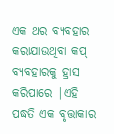ଏକ ଥର ବ୍ୟବହାର କରାଯାଉଥିବା କପ୍ ବ୍ୟବହାରକୁ ହ୍ରାସ କରିପାରେ |ଏହି ପଦ୍ଧତି ଏକ ବୃତ୍ତାକାର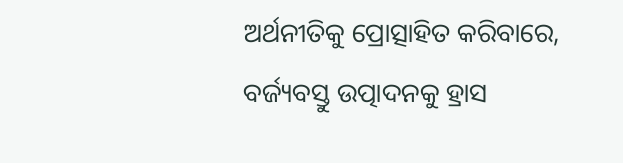ଅର୍ଥନୀତିକୁ ପ୍ରୋତ୍ସାହିତ କରିବାରେ, ବର୍ଜ୍ୟବସ୍ତୁ ଉତ୍ପାଦନକୁ ହ୍ରାସ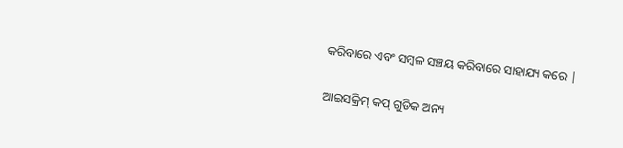କରିବାରେ ଏବଂ ସମ୍ବଳ ସଞ୍ଚୟ କରିବାରେ ସାହାଯ୍ୟ କରେ |

ଆଇସକ୍ରିମ୍ କପ୍ ଗୁଡିକ ଅନ୍ୟ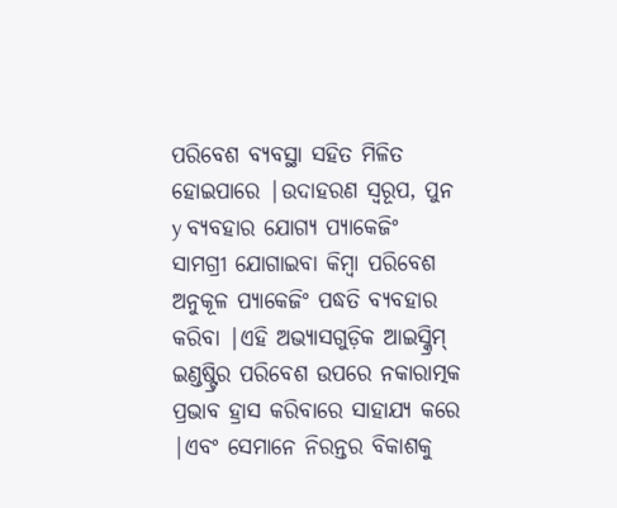ପରିବେଶ ବ୍ୟବସ୍ଥା ସହିତ ମିଳିତ ହୋଇପାରେ |ଉଦାହରଣ ସ୍ୱରୂପ, ପୁନ y ବ୍ୟବହାର ଯୋଗ୍ୟ ପ୍ୟାକେଜିଂ ସାମଗ୍ରୀ ଯୋଗାଇବା କିମ୍ବା ପରିବେଶ ଅନୁକୂଳ ପ୍ୟାକେଜିଂ ପଦ୍ଧତି ବ୍ୟବହାର କରିବା |ଏହି ଅଭ୍ୟାସଗୁଡ଼ିକ ଆଇସ୍କ୍ରିମ୍ ଇଣ୍ଡଷ୍ଟ୍ରିର ପରିବେଶ ଉପରେ ନକାରାତ୍ମକ ପ୍ରଭାବ ହ୍ରାସ କରିବାରେ ସାହାଯ୍ୟ କରେ |ଏବଂ ସେମାନେ ନିରନ୍ତର ବିକାଶକୁ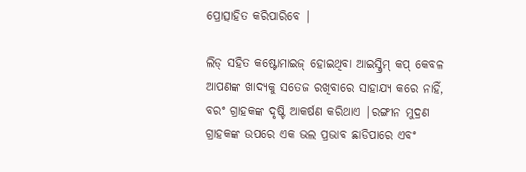ପ୍ରୋତ୍ସାହିତ କରିପାରିବେ |

ଲିଡ୍ ସହିତ କଷ୍ଟୋମାଇଜ୍ ହୋଇଥିବା ଆଇସ୍କ୍ରିମ୍ କପ୍ କେବଳ ଆପଣଙ୍କ ଖାଦ୍ୟକୁ ସତେଜ ରଖିବାରେ ସାହାଯ୍ୟ କରେ ନାହିଁ, ବରଂ ଗ୍ରାହକଙ୍କ ଦୃଷ୍ଟି ଆକର୍ଷଣ କରିଥାଏ |ରଙ୍ଗୀନ ମୁଦ୍ରଣ ଗ୍ରାହକଙ୍କ ଉପରେ ଏକ ଭଲ ପ୍ରଭାବ ଛାଡିପାରେ ଏବଂ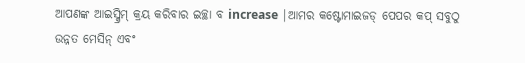ଆପଣଙ୍କ ଆଇସ୍କ୍ରିମ୍ କ୍ରୟ କରିବାର ଇଚ୍ଛା ବ increase |ଆମର କଷ୍ଟୋମାଇଜଡ୍ ପେପର କପ୍ ସବୁଠୁ ଉନ୍ନତ ମେସିନ୍ ଏବଂ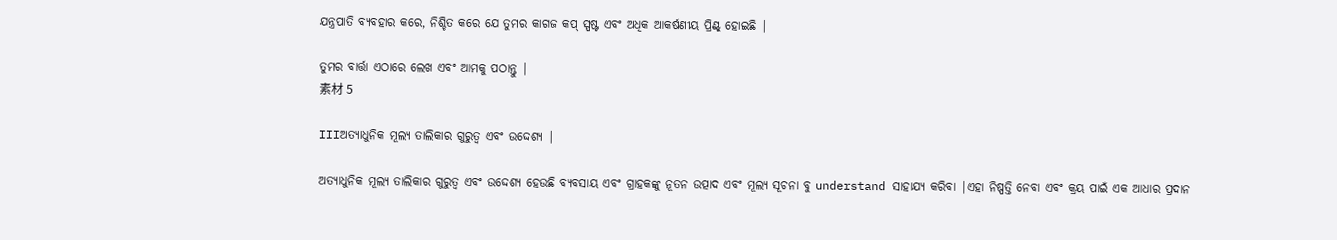ଯନ୍ତ୍ରପାତି ବ୍ୟବହାର କରେ, ନିଶ୍ଚିତ କରେ ଯେ ତୁମର କାଗଜ କପ୍ ସ୍ପଷ୍ଟ ଏବଂ ଅଧିକ ଆକର୍ଷଣୀୟ ପ୍ରିଣ୍ଟ୍ ହୋଇଛି |

ତୁମର ବାର୍ତ୍ତା ଏଠାରେ ଲେଖ ଏବଂ ଆମକୁ ପଠାନ୍ତୁ |
素材 5

IIIଅତ୍ୟାଧୁନିକ ମୂଲ୍ୟ ତାଲିକାର ଗୁରୁତ୍ୱ ଏବଂ ଉଦ୍ଦେଶ୍ୟ |

ଅତ୍ୟାଧୁନିକ ମୂଲ୍ୟ ତାଲିକାର ଗୁରୁତ୍ୱ ଏବଂ ଉଦ୍ଦେଶ୍ୟ ହେଉଛି ବ୍ୟବସାୟ ଏବଂ ଗ୍ରାହକଙ୍କୁ ନୂତନ ଉତ୍ପାଦ ଏବଂ ମୂଲ୍ୟ ସୂଚନା ବୁ understand ସାହାଯ୍ୟ କରିବା |ଏହା ନିଷ୍ପତ୍ତି ନେବା ଏବଂ କ୍ରୟ ପାଇଁ ଏକ ଆଧାର ପ୍ରଦାନ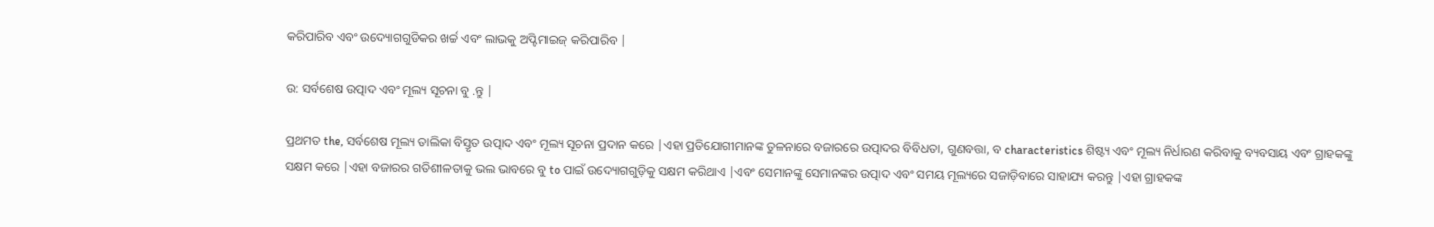କରିପାରିବ ଏବଂ ଉଦ୍ୟୋଗଗୁଡିକର ଖର୍ଚ୍ଚ ଏବଂ ଲାଭକୁ ଅପ୍ଟିମାଇଜ୍ କରିପାରିବ |

ଉ: ସର୍ବଶେଷ ଉତ୍ପାଦ ଏବଂ ମୂଲ୍ୟ ସୂଚନା ବୁ .ନ୍ତୁ |

ପ୍ରଥମତ the, ସର୍ବଶେଷ ମୂଲ୍ୟ ତାଲିକା ବିସ୍ତୃତ ଉତ୍ପାଦ ଏବଂ ମୂଲ୍ୟ ସୂଚନା ପ୍ରଦାନ କରେ |ଏହା ପ୍ରତିଯୋଗୀମାନଙ୍କ ତୁଳନାରେ ବଜାରରେ ଉତ୍ପାଦର ବିବିଧତା, ଗୁଣବତ୍ତା, ବ characteristics ଶିଷ୍ଟ୍ୟ ଏବଂ ମୂଲ୍ୟ ନିର୍ଧାରଣ କରିବାକୁ ବ୍ୟବସାୟ ଏବଂ ଗ୍ରାହକଙ୍କୁ ସକ୍ଷମ କରେ |ଏହା ବଜାରର ଗତିଶୀଳତାକୁ ଭଲ ଭାବରେ ବୁ to ପାଇଁ ଉଦ୍ୟୋଗଗୁଡ଼ିକୁ ସକ୍ଷମ କରିଥାଏ |ଏବଂ ସେମାନଙ୍କୁ ସେମାନଙ୍କର ଉତ୍ପାଦ ଏବଂ ସମୟ ମୂଲ୍ୟରେ ସଜାଡ଼ିବାରେ ସାହାଯ୍ୟ କରନ୍ତୁ |ଏହା ଗ୍ରାହକଙ୍କ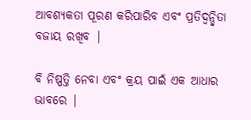ଆବଶ୍ୟକତା ପୂରଣ କରିପାରିବ ଏବଂ ପ୍ରତିଦ୍ୱନ୍ଦ୍ୱିତା ବଜାୟ ରଖିବ |

ବି ନିଷ୍ପତ୍ତି ନେବା ଏବଂ କ୍ରୟ ପାଇଁ ଏକ ଆଧାର ଭାବରେ |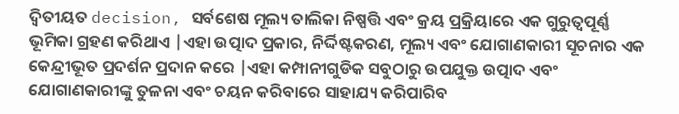ଦ୍ୱିତୀୟତ decision, ସର୍ବଶେଷ ମୂଲ୍ୟ ତାଲିକା ନିଷ୍ପତ୍ତି ଏବଂ କ୍ରୟ ପ୍ରକ୍ରିୟାରେ ଏକ ଗୁରୁତ୍ୱପୂର୍ଣ୍ଣ ଭୂମିକା ଗ୍ରହଣ କରିଥାଏ |ଏହା ଉତ୍ପାଦ ପ୍ରକାର, ନିର୍ଦ୍ଦିଷ୍ଟକରଣ, ମୂଲ୍ୟ ଏବଂ ଯୋଗାଣକାରୀ ସୂଚନାର ଏକ କେନ୍ଦ୍ରୀଭୂତ ପ୍ରଦର୍ଶନ ପ୍ରଦାନ କରେ |ଏହା କମ୍ପାନୀଗୁଡିକ ସବୁଠାରୁ ଉପଯୁକ୍ତ ଉତ୍ପାଦ ଏବଂ ଯୋଗାଣକାରୀଙ୍କୁ ତୁଳନା ଏବଂ ଚୟନ କରିବାରେ ସାହାଯ୍ୟ କରିପାରିବ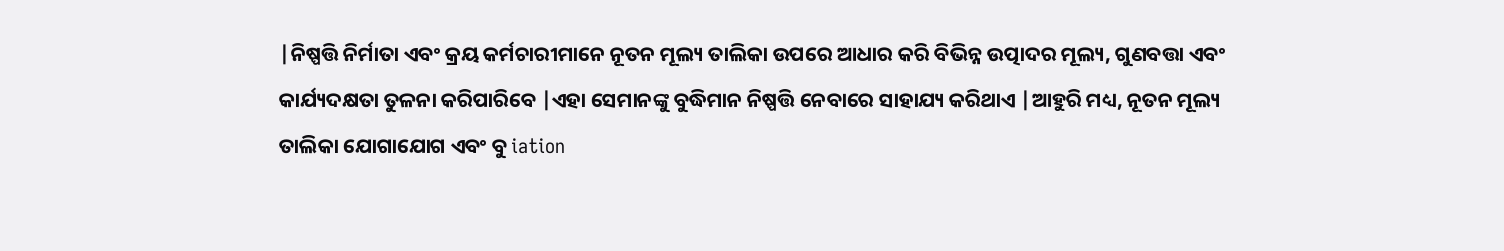|ନିଷ୍ପତ୍ତି ନିର୍ମାତା ଏବଂ କ୍ରୟ କର୍ମଚାରୀମାନେ ନୂତନ ମୂଲ୍ୟ ତାଲିକା ଉପରେ ଆଧାର କରି ବିଭିନ୍ନ ଉତ୍ପାଦର ମୂଲ୍ୟ, ଗୁଣବତ୍ତା ଏବଂ କାର୍ଯ୍ୟଦକ୍ଷତା ତୁଳନା କରିପାରିବେ |ଏହା ସେମାନଙ୍କୁ ବୁଦ୍ଧିମାନ ନିଷ୍ପତ୍ତି ନେବାରେ ସାହାଯ୍ୟ କରିଥାଏ |ଆହୁରି ମଧ୍ୟ, ନୂତନ ମୂଲ୍ୟ ତାଲିକା ଯୋଗାଯୋଗ ଏବଂ ବୁ iation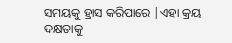ସମୟକୁ ହ୍ରାସ କରିପାରେ |ଏହା କ୍ରୟ ଦକ୍ଷତାକୁ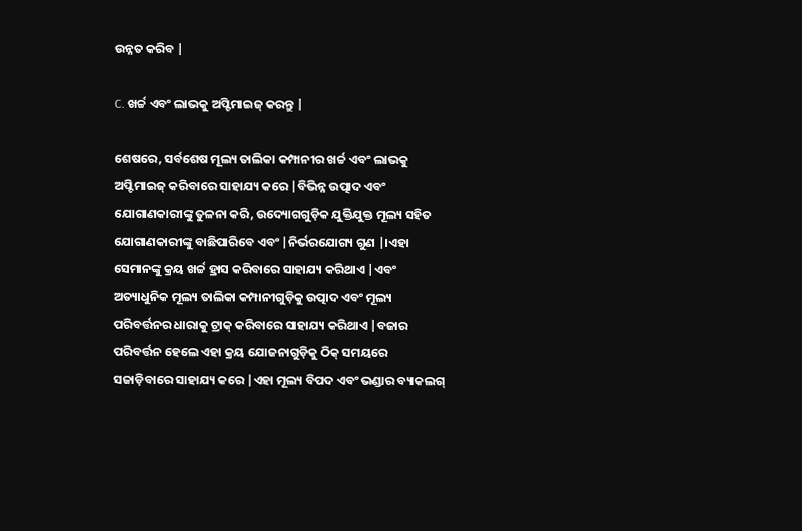ଉନ୍ନତ କରିବ |

C. ଖର୍ଚ୍ଚ ଏବଂ ଲାଭକୁ ଅପ୍ଟିମାଇଜ୍ କରନ୍ତୁ |

ଶେଷରେ, ସର୍ବଶେଷ ମୂଲ୍ୟ ତାଲିକା କମ୍ପାନୀର ଖର୍ଚ୍ଚ ଏବଂ ଲାଭକୁ ଅପ୍ଟିମାଇଜ୍ କରିବାରେ ସାହାଯ୍ୟ କରେ |ବିଭିନ୍ନ ଉତ୍ପାଦ ଏବଂ ଯୋଗାଣକାରୀଙ୍କୁ ତୁଳନା କରି, ଉଦ୍ୟୋଗଗୁଡ଼ିକ ଯୁକ୍ତିଯୁକ୍ତ ମୂଲ୍ୟ ସହିତ ଯୋଗାଣକାରୀଙ୍କୁ ବାଛିପାରିବେ ଏବଂ |ନିର୍ଭରଯୋଗ୍ୟ ଗୁଣ |।ଏହା ସେମାନଙ୍କୁ କ୍ରୟ ଖର୍ଚ୍ଚ ହ୍ରାସ କରିବାରେ ସାହାଯ୍ୟ କରିଥାଏ |ଏବଂ ଅତ୍ୟାଧୁନିକ ମୂଲ୍ୟ ତାଲିକା କମ୍ପାନୀଗୁଡ଼ିକୁ ଉତ୍ପାଦ ଏବଂ ମୂଲ୍ୟ ପରିବର୍ତ୍ତନର ଧାରାକୁ ଟ୍ରାକ୍ କରିବାରେ ସାହାଯ୍ୟ କରିଥାଏ |ବଜାର ପରିବର୍ତ୍ତନ ହେଲେ ଏହା କ୍ରୟ ଯୋଜନାଗୁଡ଼ିକୁ ଠିକ୍ ସମୟରେ ସଜାଡ଼ିବାରେ ସାହାଯ୍ୟ କରେ |ଏହା ମୂଲ୍ୟ ବିପଦ ଏବଂ ଭଣ୍ଡାର ବ୍ୟାକଲଗ୍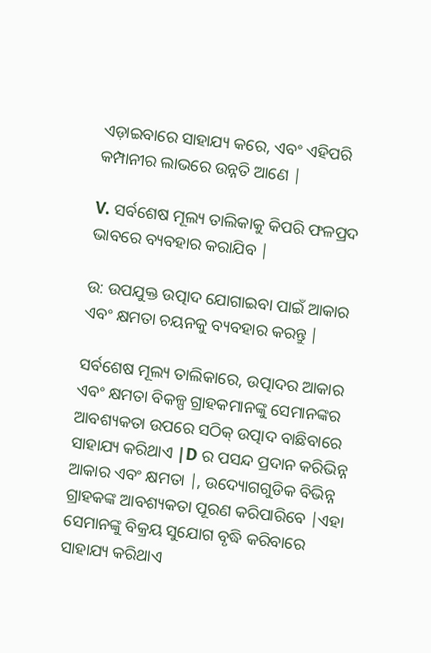ଏଡ଼ାଇବାରେ ସାହାଯ୍ୟ କରେ, ଏବଂ ଏହିପରି କମ୍ପାନୀର ଲାଭରେ ଉନ୍ନତି ଆଣେ |

V. ସର୍ବଶେଷ ମୂଲ୍ୟ ତାଲିକାକୁ କିପରି ଫଳପ୍ରଦ ଭାବରେ ବ୍ୟବହାର କରାଯିବ |

ଉ: ଉପଯୁକ୍ତ ଉତ୍ପାଦ ଯୋଗାଇବା ପାଇଁ ଆକାର ଏବଂ କ୍ଷମତା ଚୟନକୁ ବ୍ୟବହାର କରନ୍ତୁ |

ସର୍ବଶେଷ ମୂଲ୍ୟ ତାଲିକାରେ, ଉତ୍ପାଦର ଆକାର ଏବଂ କ୍ଷମତା ବିକଳ୍ପ ଗ୍ରାହକମାନଙ୍କୁ ସେମାନଙ୍କର ଆବଶ୍ୟକତା ଉପରେ ସଠିକ୍ ଉତ୍ପାଦ ବାଛିବାରେ ସାହାଯ୍ୟ କରିଥାଏ |D ର ପସନ୍ଦ ପ୍ରଦାନ କରିଭିନ୍ନ ଆକାର ଏବଂ କ୍ଷମତା |, ଉଦ୍ୟୋଗଗୁଡିକ ବିଭିନ୍ନ ଗ୍ରାହକଙ୍କ ଆବଶ୍ୟକତା ପୂରଣ କରିପାରିବେ |ଏହା ସେମାନଙ୍କୁ ବିକ୍ରୟ ସୁଯୋଗ ବୃଦ୍ଧି କରିବାରେ ସାହାଯ୍ୟ କରିଥାଏ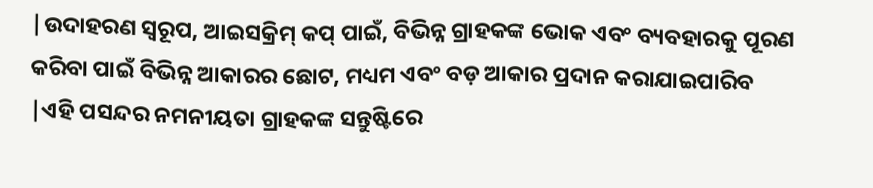|ଉଦାହରଣ ସ୍ୱରୂପ, ଆଇସକ୍ରିମ୍ କପ୍ ପାଇଁ, ବିଭିନ୍ନ ଗ୍ରାହକଙ୍କ ଭୋକ ଏବଂ ବ୍ୟବହାରକୁ ପୂରଣ କରିବା ପାଇଁ ବିଭିନ୍ନ ଆକାରର ଛୋଟ, ମଧ୍ୟମ ଏବଂ ବଡ଼ ଆକାର ପ୍ରଦାନ କରାଯାଇପାରିବ |ଏହି ପସନ୍ଦର ନମନୀୟତା ଗ୍ରାହକଙ୍କ ସନ୍ତୁଷ୍ଟିରେ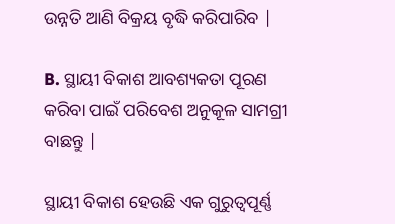ଉନ୍ନତି ଆଣି ବିକ୍ରୟ ବୃଦ୍ଧି କରିପାରିବ |

B. ସ୍ଥାୟୀ ବିକାଶ ଆବଶ୍ୟକତା ପୂରଣ କରିବା ପାଇଁ ପରିବେଶ ଅନୁକୂଳ ସାମଗ୍ରୀ ବାଛନ୍ତୁ |

ସ୍ଥାୟୀ ବିକାଶ ହେଉଛି ଏକ ଗୁରୁତ୍ୱପୂର୍ଣ୍ଣ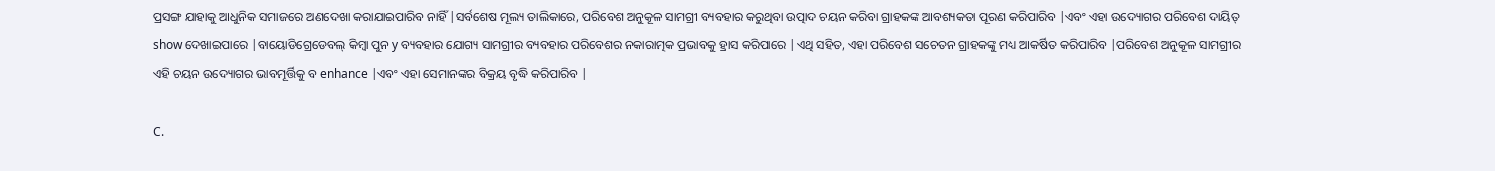ପ୍ରସଙ୍ଗ ଯାହାକୁ ଆଧୁନିକ ସମାଜରେ ଅଣଦେଖା କରାଯାଇପାରିବ ନାହିଁ |ସର୍ବଶେଷ ମୂଲ୍ୟ ତାଲିକାରେ, ପରିବେଶ ଅନୁକୂଳ ସାମଗ୍ରୀ ବ୍ୟବହାର କରୁଥିବା ଉତ୍ପାଦ ଚୟନ କରିବା ଗ୍ରାହକଙ୍କ ଆବଶ୍ୟକତା ପୂରଣ କରିପାରିବ |ଏବଂ ଏହା ଉଦ୍ୟୋଗର ପରିବେଶ ଦାୟିତ୍ show ଦେଖାଇପାରେ |ବାୟୋଡିଗ୍ରେଡେବଲ୍ କିମ୍ବା ପୁନ y ବ୍ୟବହାର ଯୋଗ୍ୟ ସାମଗ୍ରୀର ବ୍ୟବହାର ପରିବେଶର ନକାରାତ୍ମକ ପ୍ରଭାବକୁ ହ୍ରାସ କରିପାରେ |ଏଥି ସହିତ, ଏହା ପରିବେଶ ସଚେତନ ଗ୍ରାହକଙ୍କୁ ମଧ୍ୟ ଆକର୍ଷିତ କରିପାରିବ |ପରିବେଶ ଅନୁକୂଳ ସାମଗ୍ରୀର ଏହି ଚୟନ ଉଦ୍ୟୋଗର ଭାବମୂର୍ତ୍ତିକୁ ବ enhance |ଏବଂ ଏହା ସେମାନଙ୍କର ବିକ୍ରୟ ବୃଦ୍ଧି କରିପାରିବ |

C.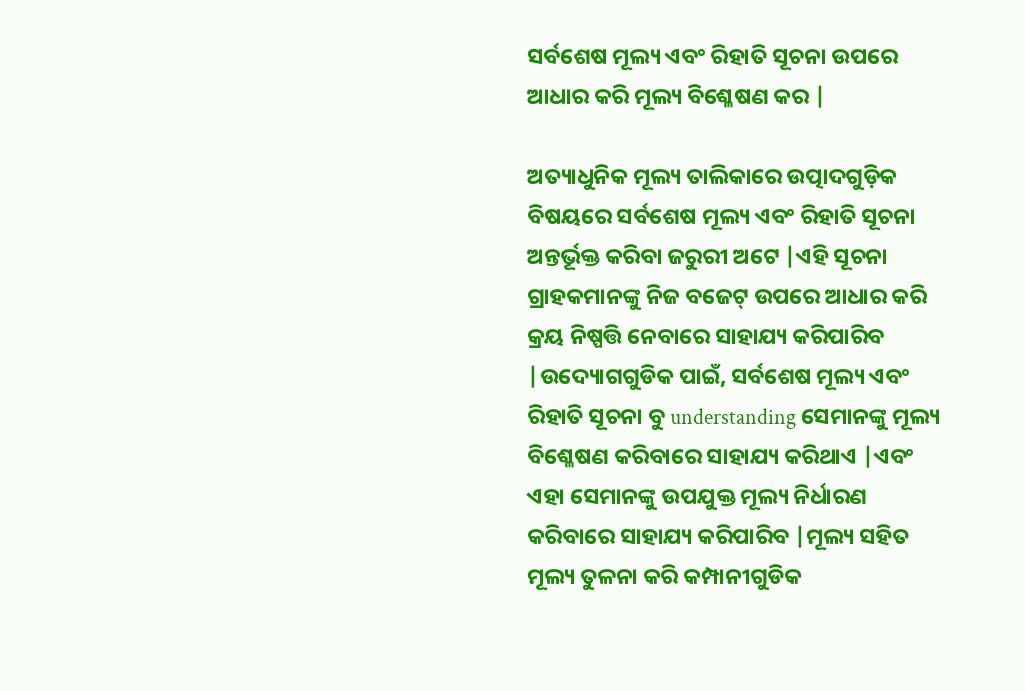ସର୍ବଶେଷ ମୂଲ୍ୟ ଏବଂ ରିହାତି ସୂଚନା ଉପରେ ଆଧାର କରି ମୂଲ୍ୟ ବିଶ୍ଳେଷଣ କର |

ଅତ୍ୟାଧୁନିକ ମୂଲ୍ୟ ତାଲିକାରେ ଉତ୍ପାଦଗୁଡ଼ିକ ବିଷୟରେ ସର୍ବଶେଷ ମୂଲ୍ୟ ଏବଂ ରିହାତି ସୂଚନା ଅନ୍ତର୍ଭୂକ୍ତ କରିବା ଜରୁରୀ ଅଟେ |ଏହି ସୂଚନା ଗ୍ରାହକମାନଙ୍କୁ ନିଜ ବଜେଟ୍ ଉପରେ ଆଧାର କରି କ୍ରୟ ନିଷ୍ପତ୍ତି ନେବାରେ ସାହାଯ୍ୟ କରିପାରିବ |ଉଦ୍ୟୋଗଗୁଡିକ ପାଇଁ, ସର୍ବଶେଷ ମୂଲ୍ୟ ଏବଂ ରିହାତି ସୂଚନା ବୁ understanding ସେମାନଙ୍କୁ ମୂଲ୍ୟ ବିଶ୍ଳେଷଣ କରିବାରେ ସାହାଯ୍ୟ କରିଥାଏ |ଏବଂ ଏହା ସେମାନଙ୍କୁ ଉପଯୁକ୍ତ ମୂଲ୍ୟ ନିର୍ଧାରଣ କରିବାରେ ସାହାଯ୍ୟ କରିପାରିବ |ମୂଲ୍ୟ ସହିତ ମୂଲ୍ୟ ତୁଳନା କରି କମ୍ପାନୀଗୁଡିକ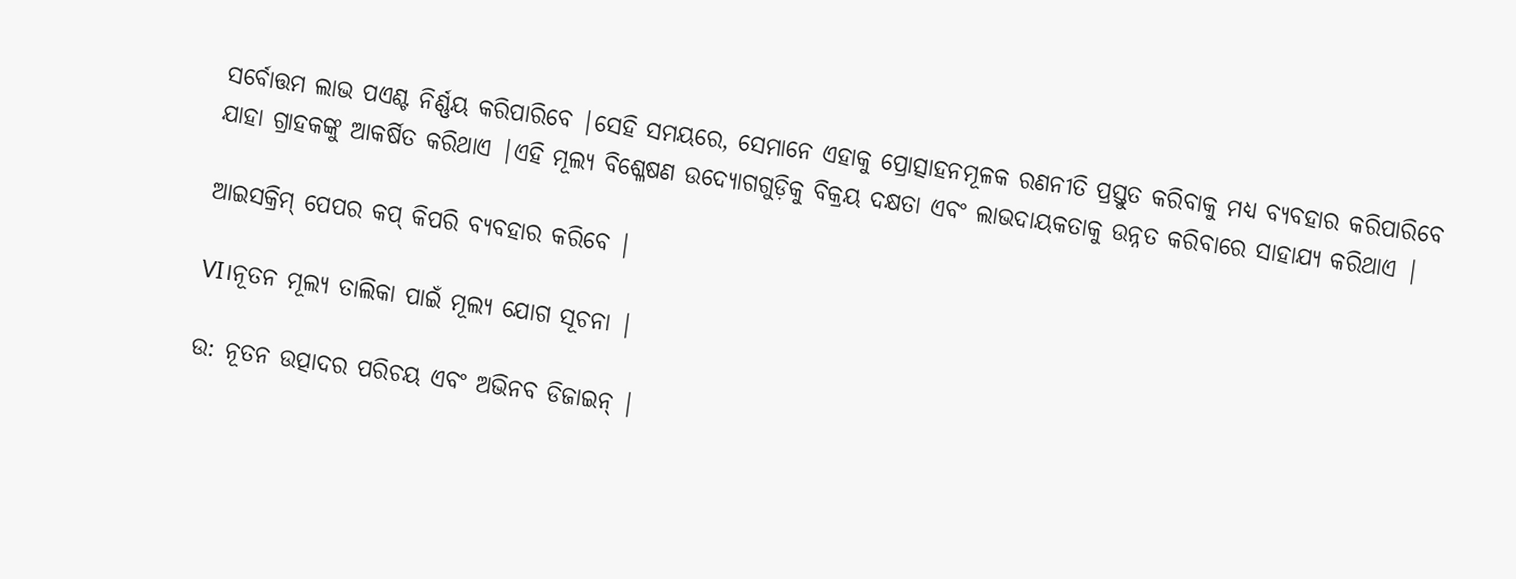ସର୍ବୋତ୍ତମ ଲାଭ ପଏଣ୍ଟ ନିର୍ଣ୍ଣୟ କରିପାରିବେ |ସେହି ସମୟରେ, ସେମାନେ ଏହାକୁ ପ୍ରୋତ୍ସାହନମୂଳକ ରଣନୀତି ପ୍ରସ୍ତୁତ କରିବାକୁ ମଧ୍ୟ ବ୍ୟବହାର କରିପାରିବେ ଯାହା ଗ୍ରାହକଙ୍କୁ ଆକର୍ଷିତ କରିଥାଏ |ଏହି ମୂଲ୍ୟ ବିଶ୍ଳେଷଣ ଉଦ୍ୟୋଗଗୁଡ଼ିକୁ ବିକ୍ରୟ ଦକ୍ଷତା ଏବଂ ଲାଭଦାୟକତାକୁ ଉନ୍ନତ କରିବାରେ ସାହାଯ୍ୟ କରିଥାଏ |

ଆଇସକ୍ରିମ୍ ପେପର କପ୍ କିପରି ବ୍ୟବହାର କରିବେ |

VI।ନୂତନ ମୂଲ୍ୟ ତାଲିକା ପାଇଁ ମୂଲ୍ୟ ଯୋଗ ସୂଚନା |

ଉ: ନୂତନ ଉତ୍ପାଦର ପରିଚୟ ଏବଂ ଅଭିନବ ଡିଜାଇନ୍ |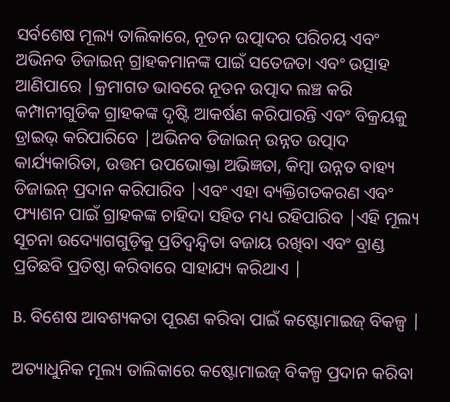ସର୍ବଶେଷ ମୂଲ୍ୟ ତାଲିକାରେ, ନୂତନ ଉତ୍ପାଦର ପରିଚୟ ଏବଂ ଅଭିନବ ଡିଜାଇନ୍ ଗ୍ରାହକମାନଙ୍କ ପାଇଁ ସତେଜତା ଏବଂ ଉତ୍ସାହ ଆଣିପାରେ |କ୍ରମାଗତ ଭାବରେ ନୂତନ ଉତ୍ପାଦ ଲଞ୍ଚ କରି କମ୍ପାନୀଗୁଡିକ ଗ୍ରାହକଙ୍କ ଦୃଷ୍ଟି ଆକର୍ଷଣ କରିପାରନ୍ତି ଏବଂ ବିକ୍ରୟକୁ ଡ୍ରାଇଭ୍ କରିପାରିବେ |ଅଭିନବ ଡିଜାଇନ୍ ଉନ୍ନତ ଉତ୍ପାଦ କାର୍ଯ୍ୟକାରିତା, ଉତ୍ତମ ଉପଭୋକ୍ତା ଅଭିଜ୍ଞତା, କିମ୍ବା ଉନ୍ନତ ବାହ୍ୟ ଡିଜାଇନ୍ ପ୍ରଦାନ କରିପାରିବ |ଏବଂ ଏହା ବ୍ୟକ୍ତିଗତକରଣ ଏବଂ ଫ୍ୟାଶନ ପାଇଁ ଗ୍ରାହକଙ୍କ ଚାହିଦା ସହିତ ମଧ୍ୟ ରହିପାରିବ |ଏହି ମୂଲ୍ୟ ସୂଚନା ଉଦ୍ୟୋଗଗୁଡ଼ିକୁ ପ୍ରତିଦ୍ୱନ୍ଦ୍ୱିତା ବଜାୟ ରଖିବା ଏବଂ ବ୍ରାଣ୍ଡ ପ୍ରତିଛବି ପ୍ରତିଷ୍ଠା କରିବାରେ ସାହାଯ୍ୟ କରିଥାଏ |

B. ବିଶେଷ ଆବଶ୍ୟକତା ପୂରଣ କରିବା ପାଇଁ କଷ୍ଟୋମାଇଜ୍ ବିକଳ୍ପ |

ଅତ୍ୟାଧୁନିକ ମୂଲ୍ୟ ତାଲିକାରେ କଷ୍ଟୋମାଇଜ୍ ବିକଳ୍ପ ପ୍ରଦାନ କରିବା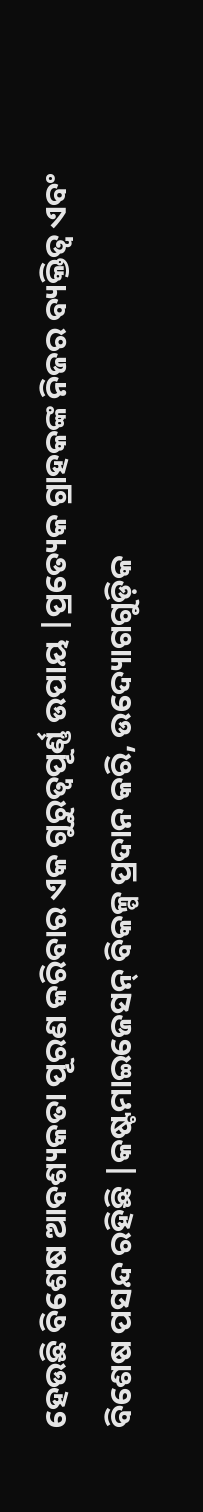ହେଉଛି ବିଶେଷ ଆବଶ୍ୟକତା ପୂରଣ କରିବାର ଏକ ଗୁରୁତ୍ୱପୂର୍ଣ୍ଣ ଉପାୟ |ପ୍ରତ୍ୟେକ ଗ୍ରାହକଙ୍କ ନିଜର ବ୍ୟକ୍ତିତ୍ୱ ଏବଂ ବିଶେଷ ପସନ୍ଦ ରହିଛି |କଷ୍ଟମାଇଜେସନ୍ ବିକଳ୍ପ ପ୍ରଦାନ କରି, ଉଦ୍ୟୋଗଗୁଡ଼ିକ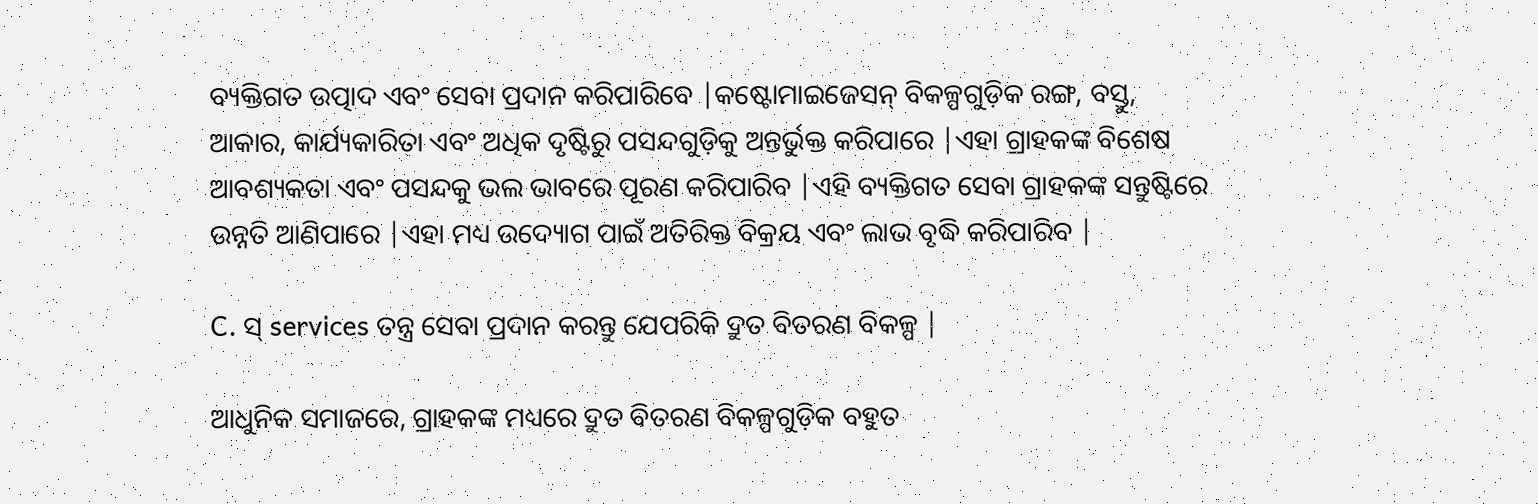ବ୍ୟକ୍ତିଗତ ଉତ୍ପାଦ ଏବଂ ସେବା ପ୍ରଦାନ କରିପାରିବେ |କଷ୍ଟୋମାଇଜେସନ୍ ବିକଳ୍ପଗୁଡ଼ିକ ରଙ୍ଗ, ବସ୍ତୁ, ଆକାର, କାର୍ଯ୍ୟକାରିତା ଏବଂ ଅଧିକ ଦୃଷ୍ଟିରୁ ପସନ୍ଦଗୁଡ଼ିକୁ ଅନ୍ତର୍ଭୁକ୍ତ କରିପାରେ |ଏହା ଗ୍ରାହକଙ୍କ ବିଶେଷ ଆବଶ୍ୟକତା ଏବଂ ପସନ୍ଦକୁ ଭଲ ଭାବରେ ପୂରଣ କରିପାରିବ |ଏହି ବ୍ୟକ୍ତିଗତ ସେବା ଗ୍ରାହକଙ୍କ ସନ୍ତୁଷ୍ଟିରେ ଉନ୍ନତି ଆଣିପାରେ |ଏହା ମଧ୍ୟ ଉଦ୍ୟୋଗ ପାଇଁ ଅତିରିକ୍ତ ବିକ୍ରୟ ଏବଂ ଲାଭ ବୃଦ୍ଧି କରିପାରିବ |

C. ସ୍ services ତନ୍ତ୍ର ସେବା ପ୍ରଦାନ କରନ୍ତୁ ଯେପରିକି ଦ୍ରୁତ ବିତରଣ ବିକଳ୍ପ |

ଆଧୁନିକ ସମାଜରେ, ଗ୍ରାହକଙ୍କ ମଧ୍ୟରେ ଦ୍ରୁତ ବିତରଣ ବିକଳ୍ପଗୁଡ଼ିକ ବହୁତ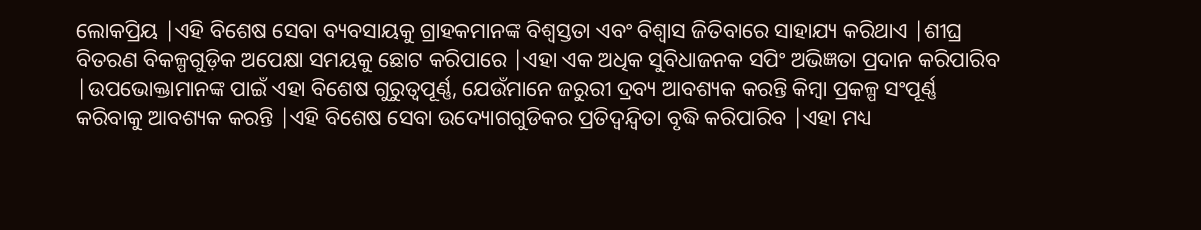ଲୋକପ୍ରିୟ |ଏହି ବିଶେଷ ସେବା ବ୍ୟବସାୟକୁ ଗ୍ରାହକମାନଙ୍କ ବିଶ୍ୱସ୍ତତା ଏବଂ ବିଶ୍ୱାସ ଜିତିବାରେ ସାହାଯ୍ୟ କରିଥାଏ |ଶୀଘ୍ର ବିତରଣ ବିକଳ୍ପଗୁଡ଼ିକ ଅପେକ୍ଷା ସମୟକୁ ଛୋଟ କରିପାରେ |ଏହା ଏକ ଅଧିକ ସୁବିଧାଜନକ ସପିଂ ଅଭିଜ୍ଞତା ପ୍ରଦାନ କରିପାରିବ |ଉପଭୋକ୍ତାମାନଙ୍କ ପାଇଁ ଏହା ବିଶେଷ ଗୁରୁତ୍ୱପୂର୍ଣ୍ଣ, ଯେଉଁମାନେ ଜରୁରୀ ଦ୍ରବ୍ୟ ଆବଶ୍ୟକ କରନ୍ତି କିମ୍ବା ପ୍ରକଳ୍ପ ସଂପୂର୍ଣ୍ଣ କରିବାକୁ ଆବଶ୍ୟକ କରନ୍ତି |ଏହି ବିଶେଷ ସେବା ଉଦ୍ୟୋଗଗୁଡିକର ପ୍ରତିଦ୍ୱନ୍ଦ୍ୱିତା ବୃଦ୍ଧି କରିପାରିବ |ଏହା ମଧ୍ୟ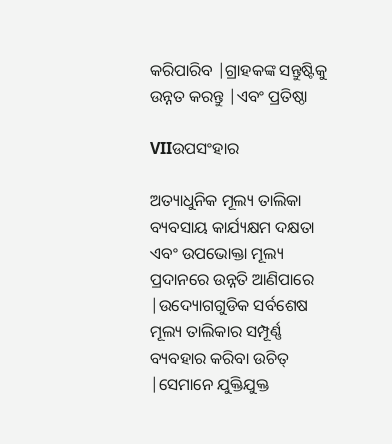କରିପାରିବ |ଗ୍ରାହକଙ୍କ ସନ୍ତୁଷ୍ଟିକୁ ଉନ୍ନତ କରନ୍ତୁ |ଏବଂ ପ୍ରତିଷ୍ଠା

VIIଉପସଂହାର

ଅତ୍ୟାଧୁନିକ ମୂଲ୍ୟ ତାଲିକା ବ୍ୟବସାୟ କାର୍ଯ୍ୟକ୍ଷମ ଦକ୍ଷତା ଏବଂ ଉପଭୋକ୍ତା ମୂଲ୍ୟ ପ୍ରଦାନରେ ଉନ୍ନତି ଆଣିପାରେ |ଉଦ୍ୟୋଗଗୁଡିକ ସର୍ବଶେଷ ମୂଲ୍ୟ ତାଲିକାର ସମ୍ପୂର୍ଣ୍ଣ ବ୍ୟବହାର କରିବା ଉଚିତ୍ |ସେମାନେ ଯୁକ୍ତିଯୁକ୍ତ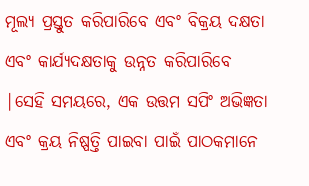ମୂଲ୍ୟ ପ୍ରସ୍ତୁତ କରିପାରିବେ ଏବଂ ବିକ୍ରୟ ଦକ୍ଷତା ଏବଂ କାର୍ଯ୍ୟଦକ୍ଷତାକୁ ଉନ୍ନତ କରିପାରିବେ |ସେହି ସମୟରେ, ଏକ ଉତ୍ତମ ସପିଂ ଅଭିଜ୍ଞତା ଏବଂ କ୍ରୟ ନିଷ୍ପତ୍ତି ପାଇବା ପାଇଁ ପାଠକମାନେ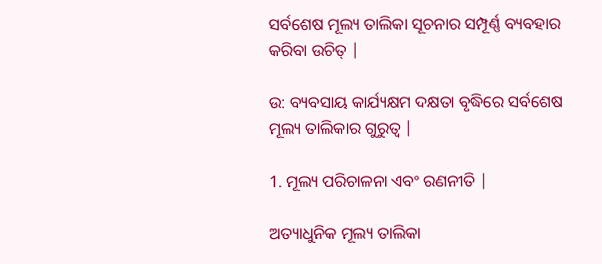ସର୍ବଶେଷ ମୂଲ୍ୟ ତାଲିକା ସୂଚନାର ସମ୍ପୂର୍ଣ୍ଣ ବ୍ୟବହାର କରିବା ଉଚିତ୍ |

ଉ: ବ୍ୟବସାୟ କାର୍ଯ୍ୟକ୍ଷମ ଦକ୍ଷତା ବୃଦ୍ଧିରେ ସର୍ବଶେଷ ମୂଲ୍ୟ ତାଲିକାର ଗୁରୁତ୍ୱ |

1. ମୂଲ୍ୟ ପରିଚାଳନା ଏବଂ ରଣନୀତି |

ଅତ୍ୟାଧୁନିକ ମୂଲ୍ୟ ତାଲିକା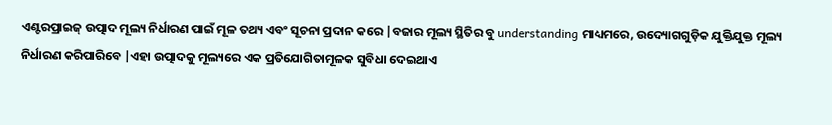ଏଣ୍ଟରପ୍ରାଇଜ୍ ଉତ୍ପାଦ ମୂଲ୍ୟ ନିର୍ଧାରଣ ପାଇଁ ମୂଳ ତଥ୍ୟ ଏବଂ ସୂଚନା ପ୍ରଦାନ କରେ |ବଜାର ମୂଲ୍ୟ ସ୍ଥିତିର ବୁ understanding ମାଧ୍ୟମରେ, ଉଦ୍ୟୋଗଗୁଡ଼ିକ ଯୁକ୍ତିଯୁକ୍ତ ମୂଲ୍ୟ ନିର୍ଧାରଣ କରିପାରିବେ |ଏହା ଉତ୍ପାଦକୁ ମୂଲ୍ୟରେ ଏକ ପ୍ରତିଯୋଗିତାମୂଳକ ସୁବିଧା ଦେଇଥାଏ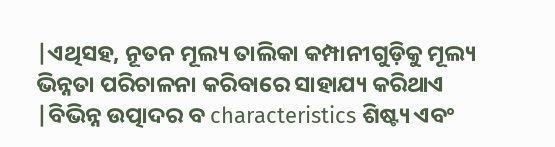|ଏଥିସହ, ନୂତନ ମୂଲ୍ୟ ତାଲିକା କମ୍ପାନୀଗୁଡ଼ିକୁ ମୂଲ୍ୟ ଭିନ୍ନତା ପରିଚାଳନା କରିବାରେ ସାହାଯ୍ୟ କରିଥାଏ |ବିଭିନ୍ନ ଉତ୍ପାଦର ବ characteristics ଶିଷ୍ଟ୍ୟ ଏବଂ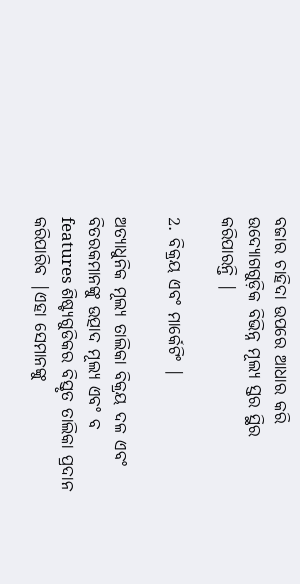ବଜାର ଚାହିଦା ଉପରେ ଆଧାର କରି ଉଦ୍ୟୋଗଗୁଡ଼ିକ ବିଭିନ୍ନ ମୂଲ୍ୟ ସ୍ତର ସ୍ଥିର କରିପାରନ୍ତି |

2. ବିକ୍ରୟ ଏବଂ ମାର୍କେଟିଂ |

ଅତ୍ୟାଧୁନିକ ମୂଲ୍ୟ ତାଲିକା ବିକ୍ରୟ ଦଳ ଏବଂ ବିତରକମାନଙ୍କୁ ଉତ୍ପାଦ ମୂଲ୍ୟ ଏବଂ ବ features ଶିଷ୍ଟ୍ୟଗୁଡିକର ବିସ୍ତୃତ ତାଲିକା ପ୍ରଦାନ କରିପାରିବ |ଏହା ସେମାନଙ୍କୁ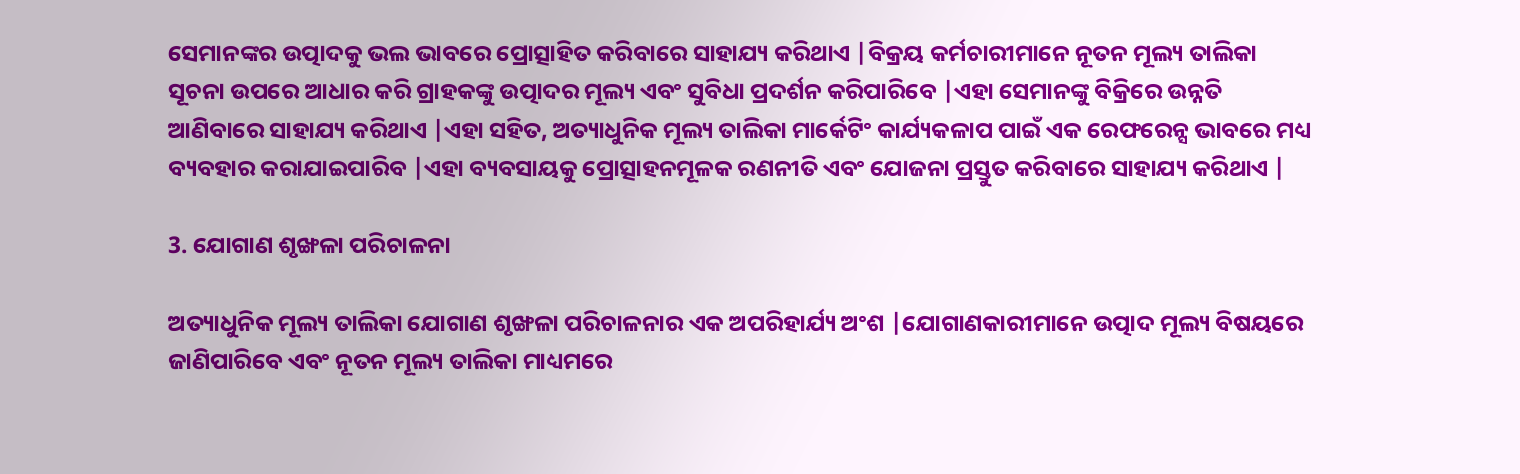ସେମାନଙ୍କର ଉତ୍ପାଦକୁ ଭଲ ଭାବରେ ପ୍ରୋତ୍ସାହିତ କରିବାରେ ସାହାଯ୍ୟ କରିଥାଏ |ବିକ୍ରୟ କର୍ମଚାରୀମାନେ ନୂତନ ମୂଲ୍ୟ ତାଲିକା ସୂଚନା ଉପରେ ଆଧାର କରି ଗ୍ରାହକଙ୍କୁ ଉତ୍ପାଦର ମୂଲ୍ୟ ଏବଂ ସୁବିଧା ପ୍ରଦର୍ଶନ କରିପାରିବେ |ଏହା ସେମାନଙ୍କୁ ବିକ୍ରିରେ ଉନ୍ନତି ଆଣିବାରେ ସାହାଯ୍ୟ କରିଥାଏ |ଏହା ସହିତ, ଅତ୍ୟାଧୁନିକ ମୂଲ୍ୟ ତାଲିକା ମାର୍କେଟିଂ କାର୍ଯ୍ୟକଳାପ ପାଇଁ ଏକ ରେଫରେନ୍ସ ଭାବରେ ମଧ୍ୟ ବ୍ୟବହାର କରାଯାଇପାରିବ |ଏହା ବ୍ୟବସାୟକୁ ପ୍ରୋତ୍ସାହନମୂଳକ ରଣନୀତି ଏବଂ ଯୋଜନା ପ୍ରସ୍ତୁତ କରିବାରେ ସାହାଯ୍ୟ କରିଥାଏ |

3. ଯୋଗାଣ ଶୃଙ୍ଖଳା ପରିଚାଳନା

ଅତ୍ୟାଧୁନିକ ମୂଲ୍ୟ ତାଲିକା ଯୋଗାଣ ଶୃଙ୍ଖଳା ପରିଚାଳନାର ଏକ ଅପରିହାର୍ଯ୍ୟ ଅଂଶ |ଯୋଗାଣକାରୀମାନେ ଉତ୍ପାଦ ମୂଲ୍ୟ ବିଷୟରେ ଜାଣିପାରିବେ ଏବଂ ନୂତନ ମୂଲ୍ୟ ତାଲିକା ମାଧ୍ୟମରେ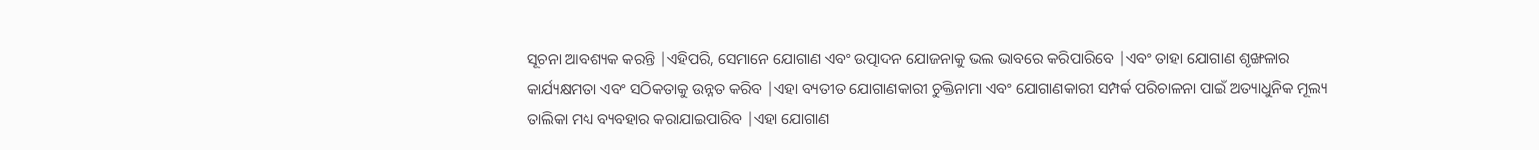ସୂଚନା ଆବଶ୍ୟକ କରନ୍ତି |ଏହିପରି, ସେମାନେ ଯୋଗାଣ ଏବଂ ଉତ୍ପାଦନ ଯୋଜନାକୁ ଭଲ ଭାବରେ କରିପାରିବେ |ଏବଂ ତାହା ଯୋଗାଣ ଶୃଙ୍ଖଳାର କାର୍ଯ୍ୟକ୍ଷମତା ଏବଂ ସଠିକତାକୁ ଉନ୍ନତ କରିବ |ଏହା ବ୍ୟତୀତ ଯୋଗାଣକାରୀ ଚୁକ୍ତିନାମା ଏବଂ ଯୋଗାଣକାରୀ ସମ୍ପର୍କ ପରିଚାଳନା ପାଇଁ ଅତ୍ୟାଧୁନିକ ମୂଲ୍ୟ ତାଲିକା ମଧ୍ୟ ବ୍ୟବହାର କରାଯାଇପାରିବ |ଏହା ଯୋଗାଣ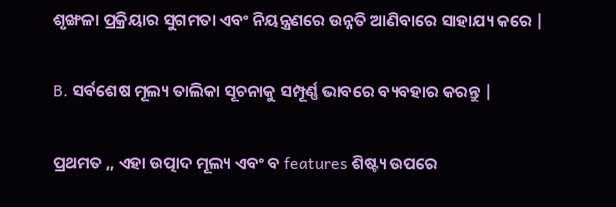ଶୃଙ୍ଖଳା ପ୍ରକ୍ରିୟାର ସୁଗମତା ଏବଂ ନିୟନ୍ତ୍ରଣରେ ଉନ୍ନତି ଆଣିବାରେ ସାହାଯ୍ୟ କରେ |

B. ସର୍ବଶେଷ ମୂଲ୍ୟ ତାଲିକା ସୂଚନାକୁ ସମ୍ପୂର୍ଣ୍ଣ ଭାବରେ ବ୍ୟବହାର କରନ୍ତୁ |

ପ୍ରଥମତ ,, ଏହା ଉତ୍ପାଦ ମୂଲ୍ୟ ଏବଂ ବ features ଶିଷ୍ଟ୍ୟ ଉପରେ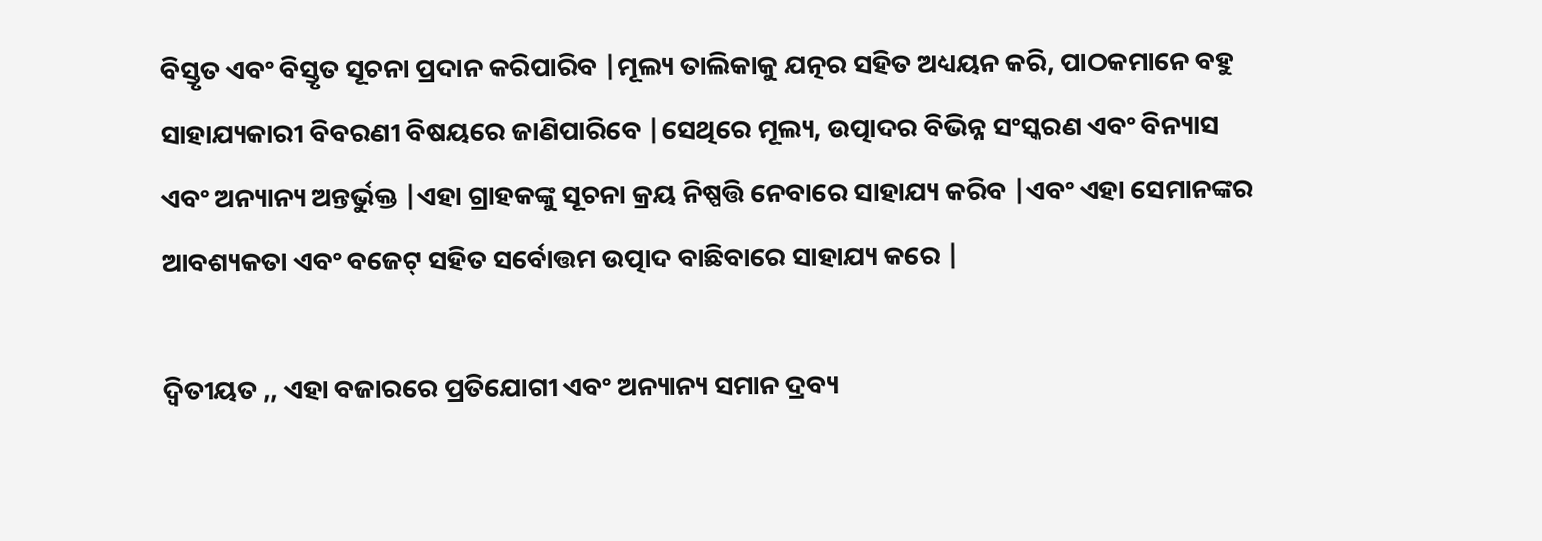ବିସ୍ତୃତ ଏବଂ ବିସ୍ତୃତ ସୂଚନା ପ୍ରଦାନ କରିପାରିବ |ମୂଲ୍ୟ ତାଲିକାକୁ ଯତ୍ନର ସହିତ ଅଧ୍ୟୟନ କରି, ପାଠକମାନେ ବହୁ ସାହାଯ୍ୟକାରୀ ବିବରଣୀ ବିଷୟରେ ଜାଣିପାରିବେ |ସେଥିରେ ମୂଲ୍ୟ, ଉତ୍ପାଦର ବିଭିନ୍ନ ସଂସ୍କରଣ ଏବଂ ବିନ୍ୟାସ ଏବଂ ଅନ୍ୟାନ୍ୟ ଅନ୍ତର୍ଭୁକ୍ତ |ଏହା ଗ୍ରାହକଙ୍କୁ ସୂଚନା କ୍ରୟ ନିଷ୍ପତ୍ତି ନେବାରେ ସାହାଯ୍ୟ କରିବ |ଏବଂ ଏହା ସେମାନଙ୍କର ଆବଶ୍ୟକତା ଏବଂ ବଜେଟ୍ ସହିତ ସର୍ବୋତ୍ତମ ଉତ୍ପାଦ ବାଛିବାରେ ସାହାଯ୍ୟ କରେ |

ଦ୍ୱିତୀୟତ ,, ଏହା ବଜାରରେ ପ୍ରତିଯୋଗୀ ଏବଂ ଅନ୍ୟାନ୍ୟ ସମାନ ଦ୍ରବ୍ୟ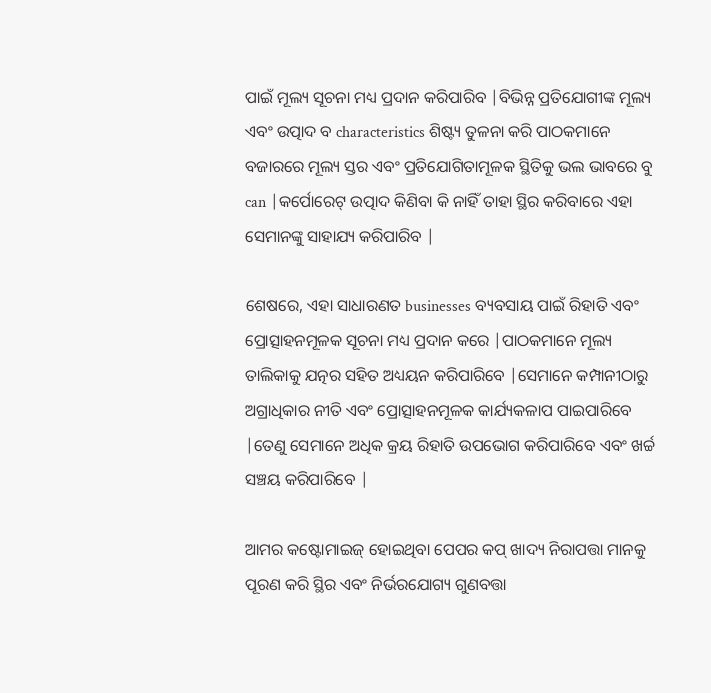ପାଇଁ ମୂଲ୍ୟ ସୂଚନା ମଧ୍ୟ ପ୍ରଦାନ କରିପାରିବ |ବିଭିନ୍ନ ପ୍ରତିଯୋଗୀଙ୍କ ମୂଲ୍ୟ ଏବଂ ଉତ୍ପାଦ ବ characteristics ଶିଷ୍ଟ୍ୟ ତୁଳନା କରି ପାଠକମାନେ ବଜାରରେ ମୂଲ୍ୟ ସ୍ତର ଏବଂ ପ୍ରତିଯୋଗିତାମୂଳକ ସ୍ଥିତିକୁ ଭଲ ଭାବରେ ବୁ can |କର୍ପୋରେଟ୍ ଉତ୍ପାଦ କିଣିବା କି ନାହିଁ ତାହା ସ୍ଥିର କରିବାରେ ଏହା ସେମାନଙ୍କୁ ସାହାଯ୍ୟ କରିପାରିବ |

ଶେଷରେ, ଏହା ସାଧାରଣତ businesses ବ୍ୟବସାୟ ପାଇଁ ରିହାତି ଏବଂ ପ୍ରୋତ୍ସାହନମୂଳକ ସୂଚନା ମଧ୍ୟ ପ୍ରଦାନ କରେ |ପାଠକମାନେ ମୂଲ୍ୟ ତାଲିକାକୁ ଯତ୍ନର ସହିତ ଅଧ୍ୟୟନ କରିପାରିବେ |ସେମାନେ କମ୍ପାନୀଠାରୁ ଅଗ୍ରାଧିକାର ନୀତି ଏବଂ ପ୍ରୋତ୍ସାହନମୂଳକ କାର୍ଯ୍ୟକଳାପ ପାଇପାରିବେ |ତେଣୁ ସେମାନେ ଅଧିକ କ୍ରୟ ରିହାତି ଉପଭୋଗ କରିପାରିବେ ଏବଂ ଖର୍ଚ୍ଚ ସଞ୍ଚୟ କରିପାରିବେ |

ଆମର କଷ୍ଟୋମାଇଜ୍ ହୋଇଥିବା ପେପର କପ୍ ଖାଦ୍ୟ ନିରାପତ୍ତା ମାନକୁ ପୂରଣ କରି ସ୍ଥିର ଏବଂ ନିର୍ଭରଯୋଗ୍ୟ ଗୁଣବତ୍ତା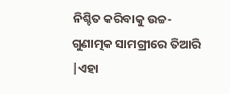ନିଶ୍ଚିତ କରିବାକୁ ଉଚ୍ଚ-ଗୁଣାତ୍ମକ ସାମଗ୍ରୀରେ ତିଆରି |ଏହା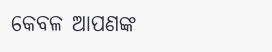କେବଳ ଆପଣଙ୍କ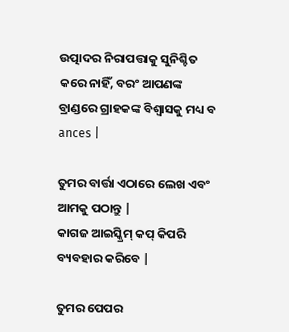ଉତ୍ପାଦର ନିରାପତ୍ତାକୁ ସୁନିଶ୍ଚିତ କରେ ନାହିଁ, ବରଂ ଆପଣଙ୍କ ବ୍ରାଣ୍ଡରେ ଗ୍ରାହକଙ୍କ ବିଶ୍ୱାସକୁ ମଧ୍ୟ ବ ances |

ତୁମର ବାର୍ତ୍ତା ଏଠାରେ ଲେଖ ଏବଂ ଆମକୁ ପଠାନ୍ତୁ |
କାଗଜ ଆଇସ୍କ୍ରିମ୍ କପ୍ କିପରି ବ୍ୟବହାର କରିବେ |

ତୁମର ପେପର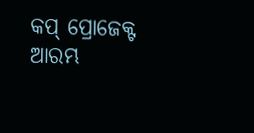କପ୍ ପ୍ରୋଜେକ୍ଟ ଆରମ୍ଭ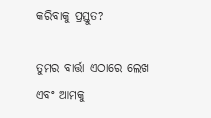କରିବାକୁ ପ୍ରସ୍ତୁତ?

ତୁମର ବାର୍ତ୍ତା ଏଠାରେ ଲେଖ ଏବଂ ଆମକୁ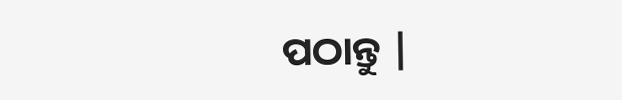ପଠାନ୍ତୁ |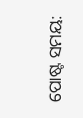ପୋଷ୍ଟ ସମୟ: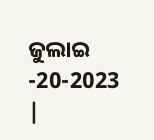ଜୁଲାଇ -20-2023 |